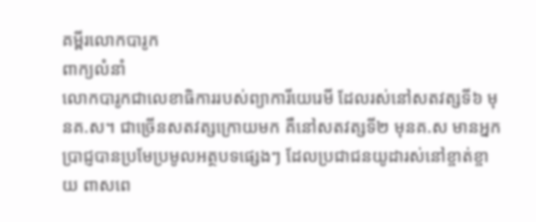គម្ពីរលោកបារូក
ពាក្យលំនាំ
លោកបារូកជាលេខាធិការរបស់ព្យាការីយេរេមី ដែលរស់នៅសតវត្សទី៦ មុនគ.ស។ ជាច្រើនសតវត្សក្រោយមក គឺនៅសតវត្សទី២ មុនគ.ស មានអ្នកប្រាជ្ញបានប្រមែប្រមូលអត្ថបទផ្សេងៗ ដែលប្រជាជនយូដារស់នៅខ្ចាត់ខ្ចាយ ពាសពេ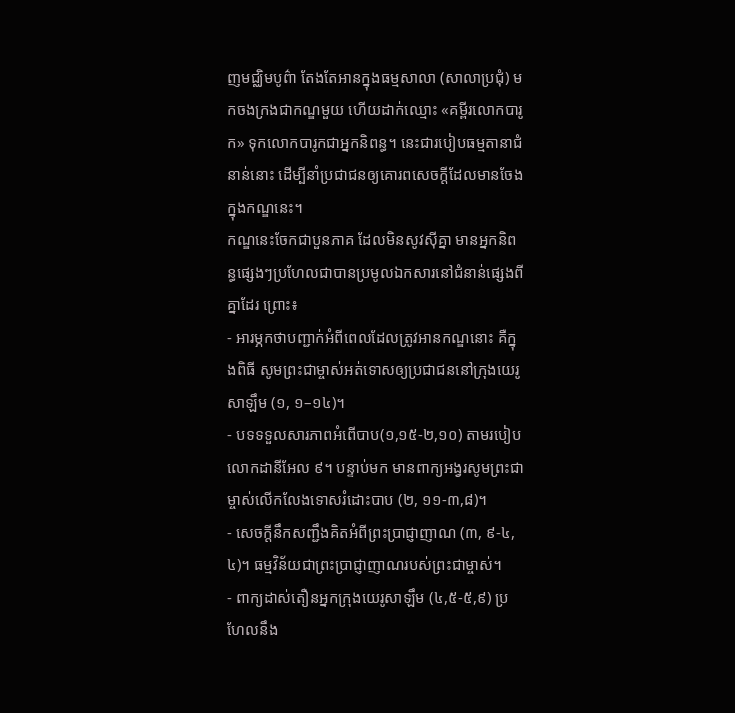ញមជ្ឈិមបូព៌ា តែងតែអានក្នុងធម្មសាលា (សាលាប្រជុំ) មកចងក្រងជាកណ្ឌមួយ ហើយដាក់ឈ្មោះ «គម្ពីរលោកបារូក» ទុកលោកបារូកជាអ្នកនិពន្ធ។ នេះជារបៀបធម្មតានាជំនាន់នោះ ដើម្បីនាំប្រជាជនឲ្យគោរពសេចក្តីដែលមានចែងក្នុងកណ្ឌនេះ។
កណ្ឌនេះចែកជាបួនភាគ ដែលមិនសូវស៊ីគ្នា មានអ្នកនិពន្ធផ្សេងៗប្រហែលជាបានប្រមូលឯកសារនៅជំនាន់ផ្សេងពីគ្នាដែរ ព្រោះ៖
- អារម្ភកថាបញ្ជាក់អំពីពេលដែលត្រូវអានកណ្ឌនោះ គឺក្នុងពិធី សូមព្រះជាម្ចាស់អត់ទោសឲ្យប្រជាជននៅក្រុងយេរូសាឡឹម (១, ១–១៤)។
- បទទទួលសារភាពអំពើបាប(១,១៥‑២,១០) តាមរបៀបលោកដានីអែល ៩។ បន្ទាប់មក មានពាក្យអង្វរសូមព្រះជាម្ចាស់លើកលែងទោសរំដោះបាប (២, ១១‑៣,៨)។
- សេចក្តីនឹកសញ្ជឹងគិតអំពីព្រះប្រាជ្ញាញាណ (៣, ៩‑៤,៤)។ ធម្មវិន័យជាព្រះប្រាជ្ញាញាណរបស់ព្រះជាម្ចាស់។
- ពាក្យដាស់តឿនអ្នកក្រុងយេរូសាឡឹម (៤,៥‑៥,៩) ប្រហែលនឹង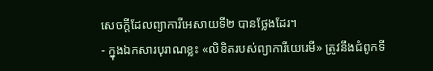សេចក្តីដែលព្យាការីអេសាយទី២ បានថ្លែងដែរ។
- ក្នុងឯកសារបុរាណខ្លះ «លិខិតរបស់ព្យាការីយេរេមី» ត្រូវនឹងជំពូកទី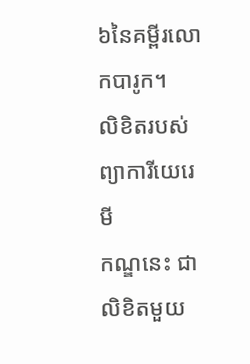៦នៃគម្ពីរលោកបារូក។
លិខិតរបស់ព្យាការីយេរេមី
កណ្ឌនេះ ជាលិខិតមួយ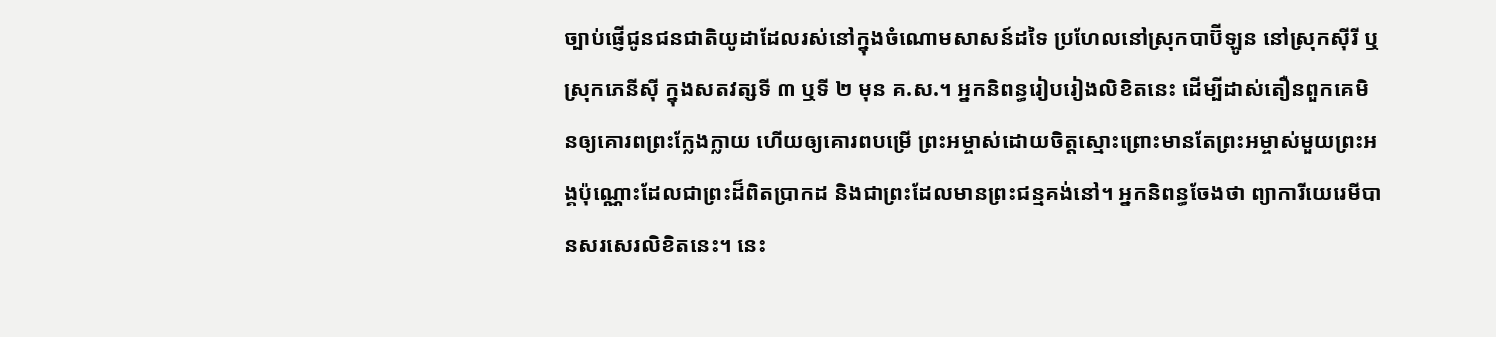ច្បាប់ផ្ញើជូនជនជាតិយូដាដែលរស់នៅក្នុងចំណោមសាសន៍ដទៃ ប្រហែលនៅស្រុកបាប៊ីឡូន នៅស្រុកស៊ីរី ឬស្រុកភេនីស៊ី ក្នុងសតវត្សទី ៣ ឬទី ២ មុន គ.ស.។ អ្នកនិពន្ធរៀបរៀងលិខិតនេះ ដើម្បីដាស់តឿនពួកគេមិនឲ្យគោរពព្រះក្លែងក្លាយ ហើយឲ្យគោរពបម្រើ ព្រះអម្ចាស់ដោយចិត្តស្មោះព្រោះមានតែព្រះអម្ចាស់មួយព្រះអង្គប៉ុណ្ណោះដែលជាព្រះដ៏ពិតប្រាកដ និងជាព្រះដែលមានព្រះជន្មគង់នៅ។ អ្នកនិពន្ធចែងថា ព្យាការីយេរេមីបានសរសេរលិខិតនេះ។ នេះ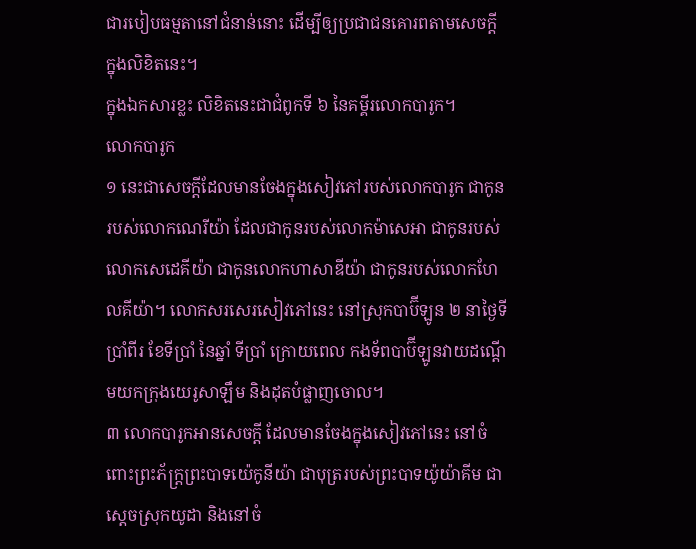ជារបៀបធម្មតានៅជំនាន់នោះ ដើម្បីឲ្យប្រជាជនគោរពតាមសេចក្ដីក្នុងលិខិតនេះ។
ក្នុងឯកសារខ្លះ លិខិតនេះជាជំពូកទី ៦ នៃគម្គីរលោកបារូក។
លោកបារូក
១ នេះជាសេចក្តីដែលមានចែងក្នុងសៀវភៅរបស់លោកបារូក ជាកូនរបស់លោកណេរីយ៉ា ដែលជាកូនរបស់លោកម៉ាសេអា ជាកូនរបស់លោកសេដេគីយ៉ា ជាកូនលោកហាសាឌីយ៉ា ជាកូនរបស់លោកហែលគីយ៉ា។ លោកសរសេរសៀវភៅនេះ នៅស្រុកបាប៊ីឡូន ២ នាថ្ងៃទីប្រាំពីរ ខែទីប្រាំ នៃឆ្នាំ ទីប្រាំ ក្រោយពេល កងទ័ពបាប៊ីឡូនវាយដណ្តើមយកក្រុងយេរូសាឡឹម និងដុតបំផ្លាញចោល។
៣ លោកបារូកអានសេចក្តី ដែលមានចែងក្នុងសៀវភៅនេះ នៅចំពោះព្រះភ័ក្រ្តព្រះបាទយ៉េកូនីយ៉ា ជាបុត្ររបស់ព្រះបាទយ៉ូយ៉ាគីម ជាស្តេចស្រុកយូដា និងនៅចំ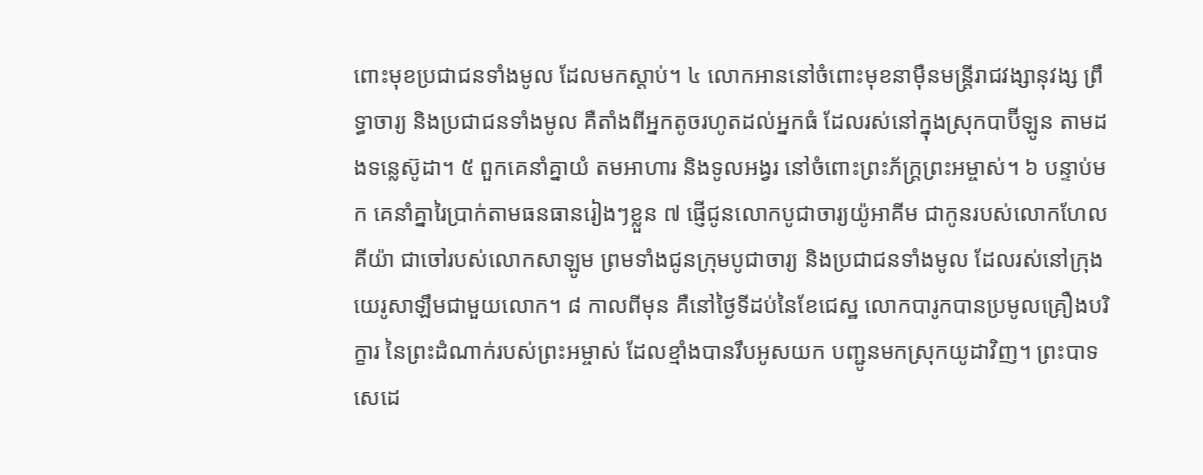ពោះមុខប្រជាជនទាំងមូល ដែលមកស្តាប់។ ៤ លោកអាននៅចំពោះមុខនាម៉ឺនមន្រ្តីរាជវង្សានុវង្ស ព្រឹទ្ធាចារ្យ និងប្រជាជនទាំងមូល គឺតាំងពីអ្នកតូចរហូតដល់អ្នកធំ ដែលរស់នៅក្នុងស្រុកបាប៊ីឡូន តាមដងទន្លេស៊ូដា។ ៥ ពួកគេនាំគ្នាយំ តមអាហារ និងទូលអង្វរ នៅចំពោះព្រះភ័ក្រ្តព្រះអម្ចាស់។ ៦ បន្ទាប់មក គេនាំគ្នារៃប្រាក់តាមធនធានរៀងៗខ្លួន ៧ ផ្ញើជូនលោកបូជាចារ្យយ៉ូអាគីម ជាកូនរបស់លោកហែលគីយ៉ា ជាចៅរបស់លោកសាឡូម ព្រមទាំងជូនក្រុមបូជាចារ្យ និងប្រជាជនទាំងមូល ដែលរស់នៅក្រុងយេរូសាឡឹមជាមួយលោក។ ៨ កាលពីមុន គឺនៅថ្ងៃទីដប់នៃខែជេស្ឋ លោកបារូកបានប្រមូលគ្រឿងបរិក្ខារ នៃព្រះដំណាក់របស់ព្រះអម្ចាស់ ដែលខ្មាំងបានរឹបអូសយក បញ្ជូនមកស្រុកយូដាវិញ។ ព្រះបាទសេដេ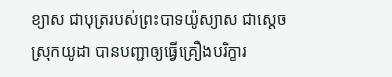ខ្យាស ជាបុត្ររបស់ព្រះបាទយ៉ូស្យាស ជាស្តេចស្រុកយូដា បានបញ្ជាឲ្យធ្វើគ្រឿងបរិក្ខារ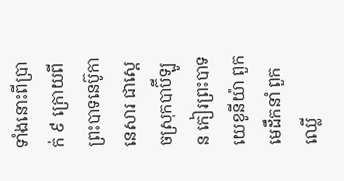ទាំងនោះពីប្រាក់ ៩ ក្រោយពីព្រះបាទនេប៊ូកានេសារ ជាស្តេចស្រុកបាប៊ីឡូន កៀរព្រះបាទយេខូនីយ៉ា ពួកមេដឹកនាំ ពួកឈ្លើ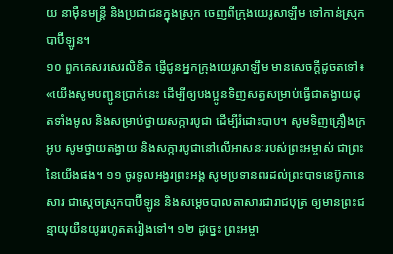យ នាម៉ឺនមន្ត្រី និងប្រជាជនក្នុងស្រុក ចេញពីក្រុងយេរូសាឡឹម ទៅកាន់ស្រុកបាប៊ីឡូន។
១០ ពួកគេសរសេរលិខិត ផ្ញើជូនអ្នកក្រុងយេរូសាឡឹម មានសេចក្តីដូចតទៅ៖ «យើងសូមបញ្ជូនប្រាក់នេះ ដើម្បីឲ្យបងប្អូនទិញសត្វសម្រាប់ធ្វើជាតង្វាយដុតទាំងមូល និងសម្រាប់ថ្វាយសក្ការបូជា ដើម្បីរំដោះបាប។ សូមទិញគ្រឿងក្រអូប សូមថ្វាយតង្វាយ និងសក្ការបូជានៅលើអាសនៈរបស់ព្រះអម្ចាស់ ជាព្រះនៃយើងផង។ ១១ ចូរទូលអង្វរព្រះអង្គ សូមប្រទានពរដល់ព្រះបាទនេប៊ូកានេសារ ជាស្តេចស្រុកបាប៊ីឡូន និងសម្តេចបាលតាសារជារាជបុត្រ ឲ្យមានព្រះជន្មាយុយឺនយូររហូតតរៀងទៅ។ ១២ ដូច្នេះ ព្រះអម្ចា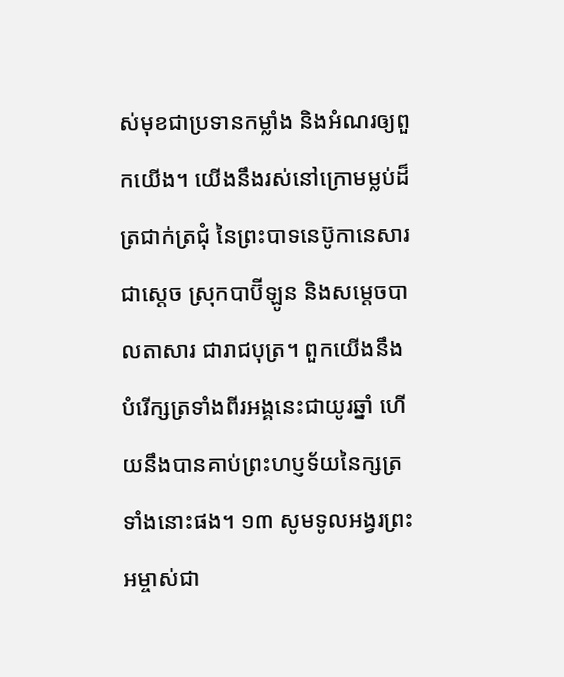ស់មុខជាប្រទានកម្លាំង និងអំណរឲ្យពួកយើង។ យើងនឹងរស់នៅក្រោមម្លប់ដ៏ត្រជាក់ត្រជុំ នៃព្រះបាទនេប៊ូកានេសារ ជាស្តេច ស្រុកបាប៊ីឡូន និងសម្តេចបាលតាសារ ជារាជបុត្រ។ ពួកយើងនឹងបំរើក្សត្រទាំងពីរអង្គនេះជាយូរឆ្នាំ ហើយនឹងបានគាប់ព្រះហប្ញទ័យនៃក្សត្រទាំងនោះផង។ ១៣ សូមទូលអង្វរព្រះអម្ចាស់ជា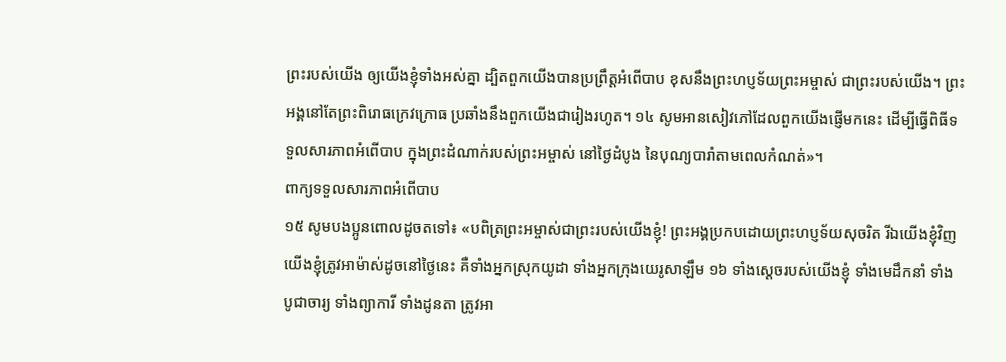ព្រះរបស់យើង ឲ្យយើងខ្ញុំទាំងអស់គ្នា ដ្បិតពួកយើងបានប្រព្រឹត្តអំពើបាប ខុសនឹងព្រះហប្ញទ័យព្រះអម្ចាស់ ជាព្រះរបស់យើង។ ព្រះអង្គនៅតែព្រះពិរោធក្រេវក្រោធ ប្រឆាំងនឹងពួកយើងជារៀងរហូត។ ១៤ សូមអានសៀវភៅដែលពួកយើងផ្ញើមកនេះ ដើម្បីធ្វើពិធីទទួលសារភាពអំពើបាប ក្នុងព្រះដំណាក់របស់ព្រះអម្ចាស់ នៅថ្ងៃដំបូង នៃបុណ្យបារាំតាមពេលកំណត់»។
ពាក្យទទួលសារភាពអំពើបាប
១៥ សូមបងប្អូនពោលដូចតទៅ៖ «បពិត្រព្រះអម្ចាស់ជាព្រះរបស់យើងខ្ញុំ! ព្រះអង្គប្រកបដោយព្រះហប្ញទ័យសុចរិត រីឯយើងខ្ញុំវិញ យើងខ្ញុំត្រូវអាម៉ាស់ដូចនៅថ្ងៃនេះ គឺទាំងអ្នកស្រុកយូដា ទាំងអ្នកក្រុងយេរូសាឡឹម ១៦ ទាំងស្តេចរបស់យើងខ្ញុំ ទាំងមេដឹកនាំ ទាំងបូជាចារ្យ ទាំងព្យាការី ទាំងដូនតា ត្រូវអា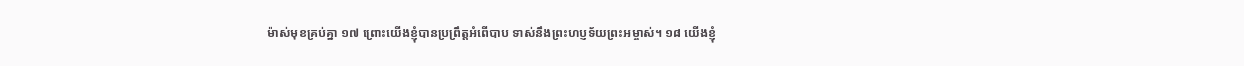ម៉ាស់មុខគ្រប់គ្នា ១៧ ព្រោះយើងខ្ញុំបានប្រព្រឹត្តអំពើបាប ទាស់នឹងព្រះហប្ញទ័យព្រះអម្ចាស់។ ១៨ យើងខ្ញុំ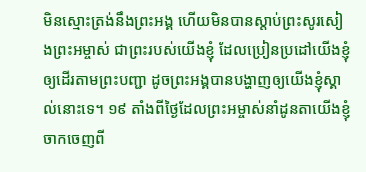មិនស្មោះត្រង់នឹងព្រះអង្គ ហើយមិនបានស្តាប់ព្រះសូរសៀងព្រះអម្ចាស់ ជាព្រះរបស់យើងខ្ញុំ ដែលប្រៀនប្រដៅយើងខ្ញុំ ឲ្យដើរតាមព្រះបញ្ជា ដូចព្រះអង្គបានបង្ហាញឲ្យយើងខ្ញុំស្គាល់នោះទេ។ ១៩ តាំងពីថ្ងៃដែលព្រះអម្ចាស់នាំដូនតាយើងខ្ញុំចាកចេញពី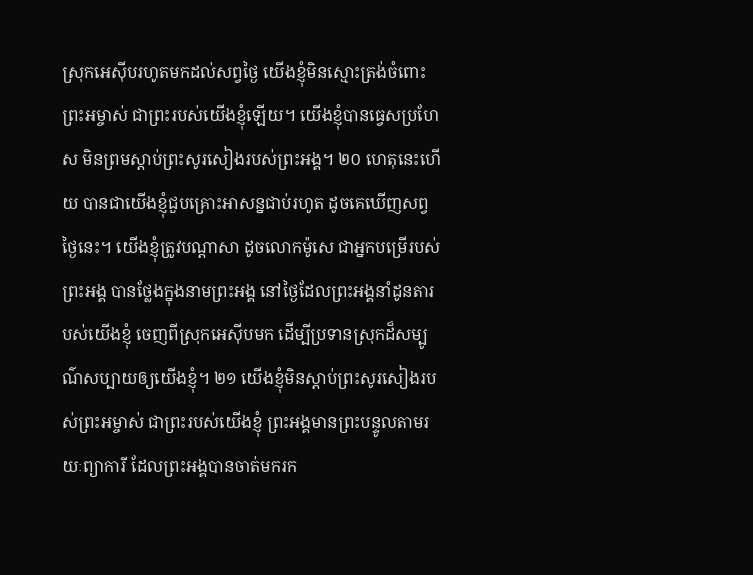ស្រុកអេស៊ីបរហូតមកដល់សព្វថ្ងៃ យើងខ្ញុំមិនស្មោះត្រង់ចំពោះព្រះអម្ចាស់ ជាព្រះរបស់យើងខ្ញុំឡើយ។ យើងខ្ញុំបានធ្វេសប្រហែស មិនព្រមស្តាប់ព្រះសូរសៀងរបស់ព្រះអង្គ។ ២០ ហេតុនេះហើយ បានជាយើងខ្ញុំជួបគ្រោះអាសន្នជាប់រហូត ដូចគេឃើញសព្វថ្ងៃនេះ។ យើងខ្ញុំត្រូវបណ្តាសា ដូចលោកម៉ូសេ ជាអ្នកបម្រើរបស់ព្រះអង្គ បានថ្លែងក្នុងនាមព្រះអង្គ នៅថ្ងៃដែលព្រះអង្គនាំដូនតារបស់យើងខ្ញុំ ចេញពីស្រុកអេស៊ីបមក ដើម្បីប្រទានស្រុកដ៏សម្បូណ៌សប្បាយឲ្យយើងខ្ញុំ។ ២១ យើងខ្ញុំមិនស្តាប់ព្រះសូរសៀងរបស់ព្រះអម្ចាស់ ជាព្រះរបស់យើងខ្ញុំ ព្រះអង្គមានព្រះបន្ទូលតាមរយៈព្យាការី ដែលព្រះអង្គបានចាត់មករក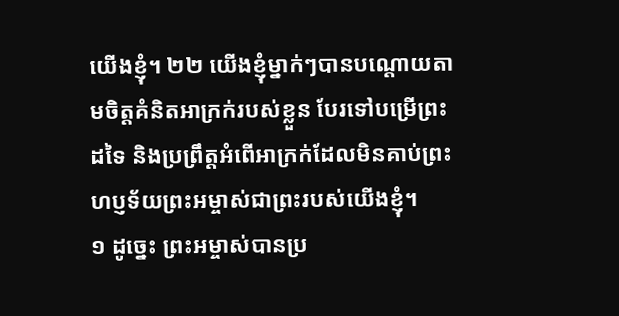យើងខ្ញុំ។ ២២ យើងខ្ញុំម្នាក់ៗបានបណ្តោយតាមចិត្តគំនិតអាក្រក់របស់ខ្លួន បែរទៅបម្រើព្រះដទៃ និងប្រព្រឹត្តអំពើអាក្រក់ដែលមិនគាប់ព្រះហប្ញទ័យព្រះអម្ចាស់ជាព្រះរបស់យើងខ្ញុំ។
១ ដូច្នេះ ព្រះអម្ចាស់បានប្រ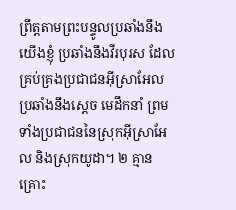ព្រឹត្តតាមព្រះបន្ទូលប្រឆាំងនឹងយើងខ្ញុំ ប្រឆាំងនឹងវីរបុរស ដែលគ្រប់គ្រងប្រជាជនអ៊ីស្រាអែល ប្រឆាំងនឹងស្តេច មេដឹកនាំ ព្រមទាំងប្រជាជននៃស្រុកអ៊ីស្រាអែល និងស្រុកយូដា។ ២ គ្មានគ្រោះ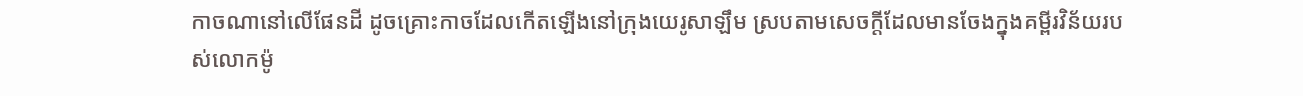កាចណានៅលើផែនដី ដូចគ្រោះកាចដែលកើតឡើងនៅក្រុងយេរូសាឡឹម ស្របតាមសេចក្តីដែលមានចែងក្នុងគម្ពីរវិន័យរបស់លោកម៉ូ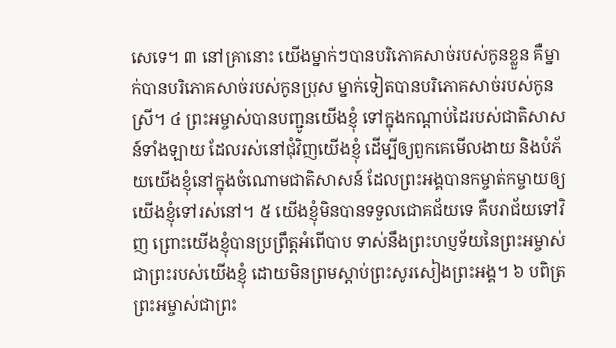សេទេ។ ៣ នៅគ្រានោះ យើងម្នាក់ៗបានបរិភោគសាច់របស់កូនខ្លួន គឺម្នាក់បានបរិភោគសាច់របស់កូនប្រុស ម្នាក់ទៀតបានបរិភោគសាច់របស់កូនស្រី។ ៤ ព្រះអម្ចាស់បានបញ្ជូនយើងខ្ញុំ ទៅក្នុងកណ្តាប់ដៃរបស់ជាតិសាសន៍ទាំងឡាយ ដែលរស់នៅជុំវិញយើងខ្ញុំ ដើម្បីឲ្យពួកគេមើលងាយ និងបំភ័យយើងខ្ញុំនៅក្នុងចំណោមជាតិសាសន៍ ដែលព្រះអង្គបានកម្ចាត់កម្ចាយឲ្យយើងខ្ញុំទៅរស់នៅ។ ៥ យើងខ្ញុំមិនបានទទួលជោគជ័យទេ គឺបរាជ័យទៅវិញ ព្រោះយើងខ្ញុំបានប្រព្រឹត្តអំពើបាប ទាស់នឹងព្រះហប្ញទ័យនៃព្រះអម្ចាស់ ជាព្រះរបស់យើងខ្ញុំ ដោយមិនព្រមស្តាប់ព្រះសូរសៀងព្រះអង្គ។ ៦ បពិត្រព្រះអម្ចាស់ជាព្រះ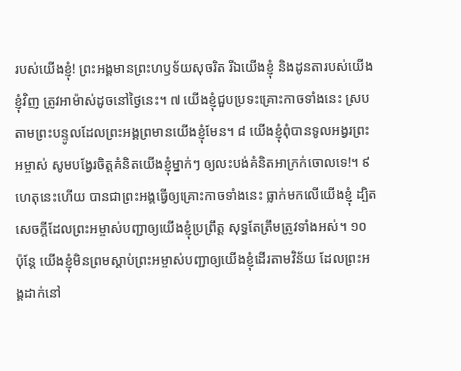របស់យើងខ្ញុំ! ព្រះអង្គមានព្រះហឫទ័យសុចរិត រីឯយើងខ្ញុំ និងដូនតារបស់យើងខ្ញុំវិញ ត្រូវអាម៉ាស់ដូចនៅថ្ងៃនេះ។ ៧ យើងខ្ញុំជួបប្រទះគ្រោះកាចទាំងនេះ ស្របតាមព្រះបន្ទូលដែលព្រះអង្គព្រមានយើងខ្ញុំមែន។ ៨ យើងខ្ញុំពុំបានទូលអង្វរព្រះអម្ចាស់ សូមបង្វែរចិត្តគំនិតយើងខ្ញុំម្នាក់ៗ ឲ្យលះបង់គំនិតអាក្រក់ចោលទេ!។ ៩ ហេតុនេះហើយ បានជាព្រះអង្គធ្វើឲ្យគ្រោះកាចទាំងនេះ ធ្លាក់មកលើយើងខ្ញុំ ដ្បិតសេចក្តីដែលព្រះអម្ចាស់បញ្ជាឲ្យយើងខ្ញុំប្រព្រឹត្ត សុទ្ធតែត្រឹមត្រូវទាំងអស់។ ១០ ប៉ុន្តែ យើងខ្ញុំមិនព្រមស្តាប់ព្រះអម្ចាស់បញ្ជាឲ្យយើងខ្ញុំដើរតាមវិន័យ ដែលព្រះអង្គដាក់នៅ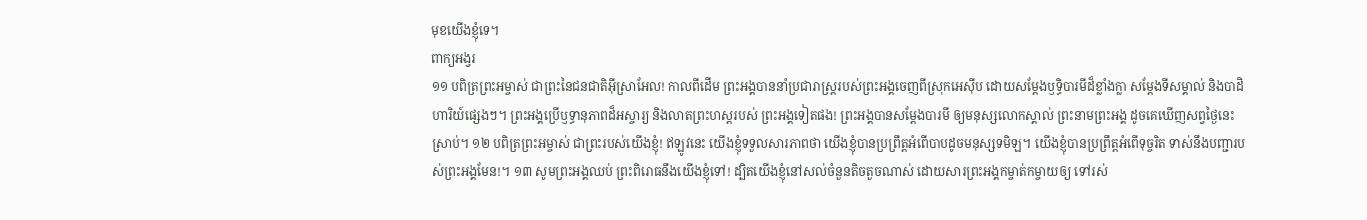មុខយើងខ្ញុំទេ។
ពាក្យអង្វរ
១១ បពិត្រព្រះអម្ចាស់ ជាព្រះនៃជនជាតិអ៊ីស្រាអែល! កាលពីដើម ព្រះអង្គបាននាំប្រជារាស្រ្តរបស់ព្រះអង្គចេញពីស្រុកអេស៊ីប ដោយសម្ដែងឫទ្ធិបារមីដ៏ខ្លាំងក្លា សម្ដែងទីសម្គាល់ និងបាដិហារិយ៍ផ្សេងៗ។ ព្រះអង្គប្រើឫទ្ធានុភាពដ៏អស្ចារ្យ និងលាតព្រះហស្តរបស់ ព្រះអង្គទៀតផង! ព្រះអង្គបានសម្ដែងបារមី ឲ្យមនុស្សលោកស្គាល់ ព្រះនាមព្រះអង្គ ដូចគេឃើញសព្វថ្ងៃនេះស្រាប់។ ១២ បពិត្រព្រះអម្ចាស់ ជាព្រះរបស់យើងខ្ញុំ! ឥឡូវនេះ យើងខ្ញុំទទួលសារភាពថា យើងខ្ញុំបានប្រព្រឹត្តអំពើបាបដូចមនុស្សទមិឡ។ យើងខ្ញុំបានប្រព្រឹត្តអំពើទុច្ចរិត ទាស់នឹងបញ្ជារបស់ព្រះអង្គមែន!។ ១៣ សូមព្រះអង្គឈប់ ព្រះពិរោធនឹងយើងខ្ញុំទៅ! ដ្បិតយើងខ្ញុំនៅសល់ចំនួនតិចតួចណាស់ ដោយសារព្រះអង្គកម្ចាត់កម្ចាយឲ្យ ទៅរស់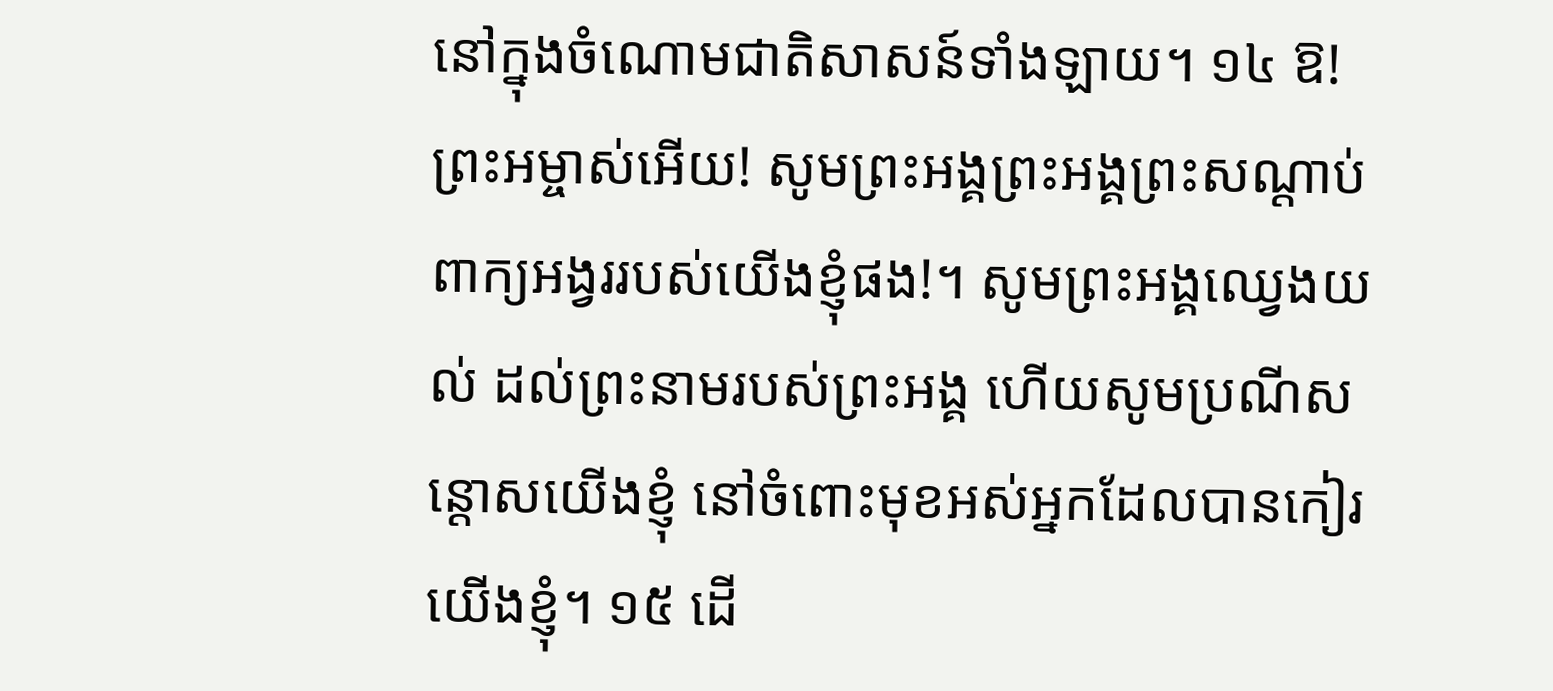នៅក្នុងចំណោមជាតិសាសន៍ទាំងឡាយ។ ១៤ ឱ! ព្រះអម្ចាស់អើយ! សូមព្រះអង្គព្រះអង្គព្រះសណ្តាប់ពាក្យអង្វររបស់យើងខ្ញុំផង!។ សូមព្រះអង្គឈ្វេងយល់ ដល់ព្រះនាមរបស់ព្រះអង្គ ហើយសូមប្រណីសន្តោសយើងខ្ញុំ នៅចំពោះមុខអស់អ្នកដែលបានកៀរយើងខ្ញុំ។ ១៥ ដើ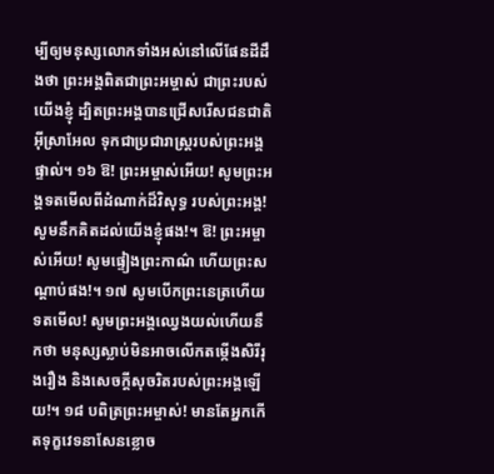ម្បីឲ្យមនុស្សលោកទាំងអស់នៅលើផែនដីដឹងថា ព្រះអង្គពិតជាព្រះអម្ចាស់ ជាព្រះរបស់យើងខ្ញុំ ដ្បិតព្រះអង្គបានជ្រើសរើសជនជាតិអ៊ីស្រាអែល ទុកជាប្រជារាស្រ្តរបស់ព្រះអង្គផ្ទាល់។ ១៦ ឱ! ព្រះអម្ចាស់អើយ! សូមព្រះអង្គទតមើលពីដំណាក់ដ៏វិសុទ្ធ របស់ព្រះអង្គ! សូមនឹកគិតដល់យើងខ្ញុំផង!។ ឱ! ព្រះអម្ចាស់អើយ! សូមផ្ទៀងព្រះកាណ៌ ហើយព្រះសណ្តាប់ផង!។ ១៧ សូមបើកព្រះនេត្រហើយទតមើល! សូមព្រះអង្គឈ្វេងយល់ហើយនឹកថា មនុស្សស្លាប់មិនអាចលើកតម្កើងសិរីរុងរឿង និងសេចក្តីសុចរិតរបស់ព្រះអង្គឡើយ!។ ១៨ បពិត្រព្រះអម្ចាស់! មានតែអ្នកកើតទុក្ខវេទនាសែនខ្លោច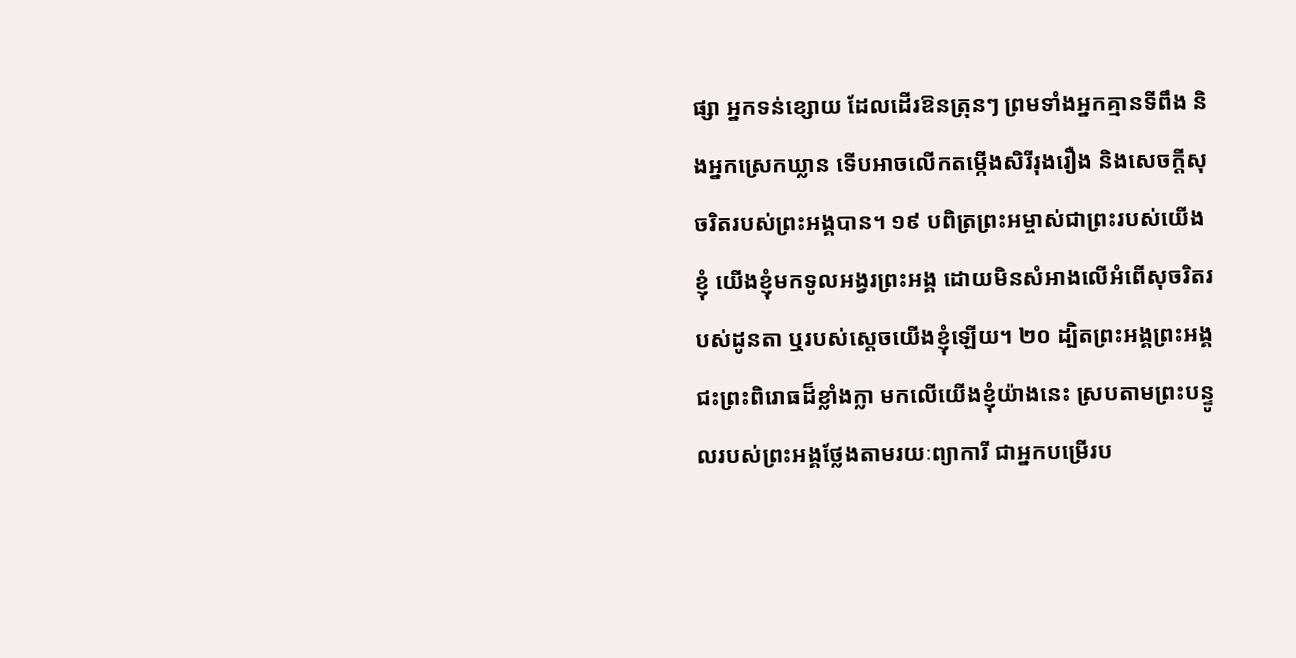ផ្សា អ្នកទន់ខ្សោយ ដែលដើរឱនត្រុនៗ ព្រមទាំងអ្នកគ្មានទីពឹង និងអ្នកស្រេកឃ្លាន ទើបអាចលើកតម្កើងសិរីរុងរឿង និងសេចក្តីសុចរិតរបស់ព្រះអង្គបាន។ ១៩ បពិត្រព្រះអម្ចាស់ជាព្រះរបស់យើងខ្ញុំ យើងខ្ញុំមកទូលអង្វរព្រះអង្គ ដោយមិនសំអាងលើអំពើសុចរិតរបស់ដូនតា ឬរបស់ស្តេចយើងខ្ញុំឡើយ។ ២០ ដ្បិតព្រះអង្គព្រះអង្គជះព្រះពិរោធដ៏ខ្លាំងក្លា មកលើយើងខ្ញុំយ៉ាងនេះ ស្របតាមព្រះបន្ទូលរបស់ព្រះអង្គថ្លែងតាមរយៈព្យាការី ជាអ្នកបម្រើរប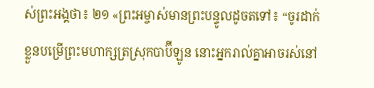ស់ព្រះអង្គថា៖ ២១ «ព្រះអម្ចាស់មានព្រះបន្ទូលដូចតទៅ៖ “ចូរដាក់ខ្លួនបម្រើព្រះមហាក្សត្រស្រុកបាប៊ីឡូន នោះអ្នករាល់គ្នាអាចរស់នៅ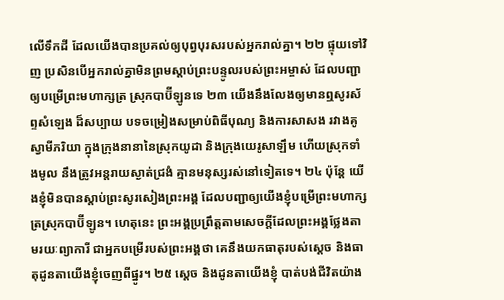លើទឹកដី ដែលយើងបានប្រគល់ឲ្យបុព្វបុរសរបស់អ្នករាល់គ្នា។ ២២ ផ្ទុយទៅវិញ ប្រសិនបើអ្នករាល់គ្នាមិនព្រមស្តាប់ព្រះបន្ទូលរបស់ព្រះអម្ចាស់ ដែលបញ្ជាឲ្យបម្រើព្រះមហាក្សត្រ ស្រុកបាប៊ីឡូនទេ ២៣ យើងនឹងលែងឲ្យមានឮសូរស័ព្ទសំឡេង ដ៏សប្បាយ បទចម្រៀងសម្រាប់ពិធីបុណ្យ និងការសាសង រវាងគូស្វាមីភរិយា ក្នុងក្រុងនានានៃស្រុកយូដា និងក្រុងយេរូសាឡឹម ហើយស្រុកទាំងមូល នឹងត្រូវអន្តរាយស្ងាត់ជ្រងំ គ្មានមនុស្សរស់នៅទៀតទេ។ ២៤ ប៉ុន្តែ យើងខ្ញុំមិនបានស្តាប់ព្រះសូរសៀងព្រះអង្គ ដែលបញ្ជាឲ្យយើងខ្ញុំបម្រើព្រះមហាក្សត្រស្រុកបាប៊ីឡូន។ ហេតុនេះ ព្រះអង្គប្រព្រឹត្តតាមសេចក្តីដែលព្រះអង្គថ្លែងតាមរយៈព្យាការី ជាអ្នកបម្រើរបស់ព្រះអង្គថា គេនឹងយកធាតុរបស់ស្តេច និងធាតុដូនតាយើងខ្ញុំចេញពីផ្នូរ។ ២៥ ស្តេច និងដូនតាយើងខ្ញុំ បាត់បង់ជីវិតយ៉ាង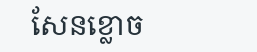សែនខ្លោច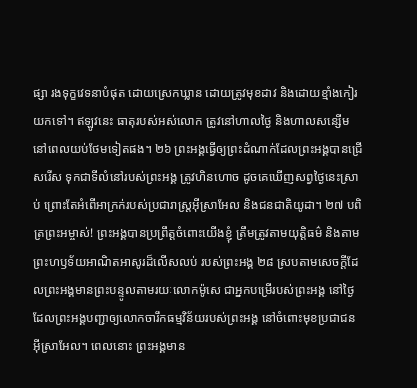ផ្សា រងទុក្ខវេទនាបំផុត ដោយស្រេកឃ្លាន ដោយត្រូវមុខដាវ និងដោយខ្មាំងកៀរយកទៅ។ ឥឡូវនេះ ធាតុរបស់អស់លោក ត្រូវនៅហាលថ្ងៃ និងហាលសន្សើម នៅពេលយប់ថែមទៀតផង។ ២៦ ព្រះអង្គធ្វើឲ្យព្រះដំណាក់ដែលព្រះអង្គបានជ្រើសរើស ទុកជាទីលំនៅរបស់ព្រះអង្គ ត្រូវហិនហោច ដូចគេឃើញសព្វថ្ងៃនេះស្រាប់ ព្រោះតែអំពើអាក្រក់របស់ប្រជារាស្រ្តអ៊ីស្រាអែល និងជនជាតិយូដា។ ២៧ បពិត្រព្រះអម្ចាស់! ព្រះអង្គបានប្រព្រឹត្តចំពោះយើងខ្ញុំ ត្រឹមត្រូវតាមយុត្តិធម៌ និងតាមព្រះហឫទ័យអាណិតអាសូរដ៏លើសលប់ របស់ព្រះអង្គ ២៨ ស្របតាមសេចក្តីដែលព្រះអង្គមានព្រះបន្ទូលតាមរយៈលោកម៉ូសេ ជាអ្នកបម្រើរបស់ព្រះអង្គ នៅថ្ងៃដែលព្រះអង្គបញ្ជាឲ្យលោកចារឹកធម្មវិន័យរបស់ព្រះអង្គ នៅចំពោះមុខប្រជាជន អ៊ីស្រាអែល។ ពេលនោះ ព្រះអង្គមាន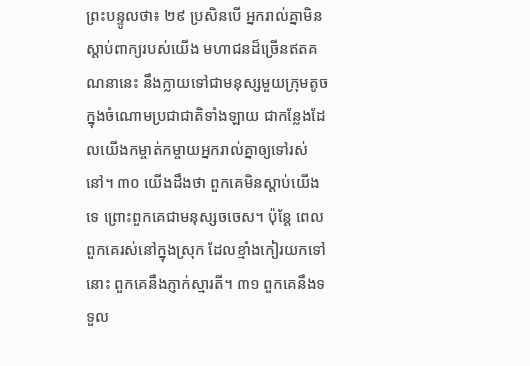ព្រះបន្ទូលថា៖ ២៩ ប្រសិនបើ អ្នករាល់គ្នាមិនស្តាប់ពាក្យរបស់យើង មហាជនដ៏ច្រើនឥតគណនានេះ នឹងក្លាយទៅជាមនុស្សមួយក្រុមតូច ក្នុងចំណោមប្រជាជាតិទាំងឡាយ ជាកន្លែងដែលយើងកម្ចាត់កម្ចាយអ្នករាល់គ្នាឲ្យទៅរស់នៅ។ ៣០ យើងដឹងថា ពួកគេមិនស្តាប់យើងទេ ព្រោះពួកគេជាមនុស្សចចេស។ ប៉ុន្តែ ពេលពួកគេរស់នៅក្នុងស្រុក ដែលខ្មាំងកៀរយកទៅនោះ ពួកគេនឹងភ្ញាក់ស្មារតី។ ៣១ ពួកគេនឹងទទួល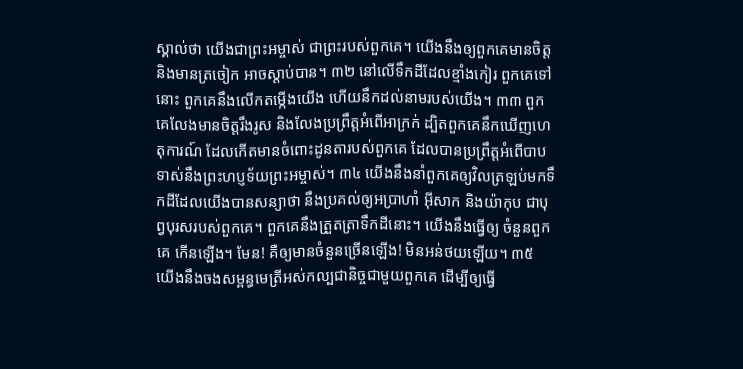ស្គាល់ថា យើងជាព្រះអម្ចាស់ ជាព្រះរបស់ពួកគេ។ យើងនឹងឲ្យពួកគេមានចិត្ត និងមានត្រចៀក អាចស្តាប់បាន។ ៣២ នៅលើទឹកដីដែលខ្មាំងកៀរ ពួកគេទៅនោះ ពួកគេនឹងលើកតម្កើងយើង ហើយនឹកដល់នាមរបស់យើង។ ៣៣ ពួកគេលែងមានចិត្តរឹងរូស និងលែងប្រព្រឹត្តអំពើអាក្រក់ ដ្បិតពួកគេនឹកឃើញហេតុការណ៍ ដែលកើតមានចំពោះដូនតារបស់ពួកគេ ដែលបានប្រព្រឹត្តអំពើបាប ទាស់នឹងព្រះហប្ញទ័យព្រះអម្ចាស់។ ៣៤ យើងនឹងនាំពួកគេឲ្យវិលត្រឡប់មកទឹកដីដែលយើងបានសន្យាថា នឹងប្រគល់ឲ្យអប្រាហាំ អ៊ីសាក និងយ៉ាកុប ជាបុព្វបុរសរបស់ពួកគេ។ ពួកគេនឹងត្រួតត្រាទឹកដីនោះ។ យើងនឹងធ្វើឲ្យ ចំនួនពួកគេ កើនឡើង។ មែន! គឺឲ្យមានចំនួនច្រើនឡើង! មិនអន់ថយឡើយ។ ៣៥ យើងនឹងចងសម្ពន្ធមេត្រីអស់កល្បជានិច្ចជាមួយពួកគេ ដើម្បីឲ្យធ្វើ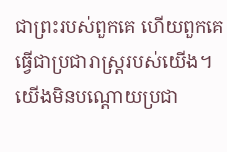ជាព្រះរបស់ពួកគេ ហើយពួកគេធ្វើជាប្រជារាស្រ្តរបស់យើង។ យើងមិនបណ្តោយប្រជា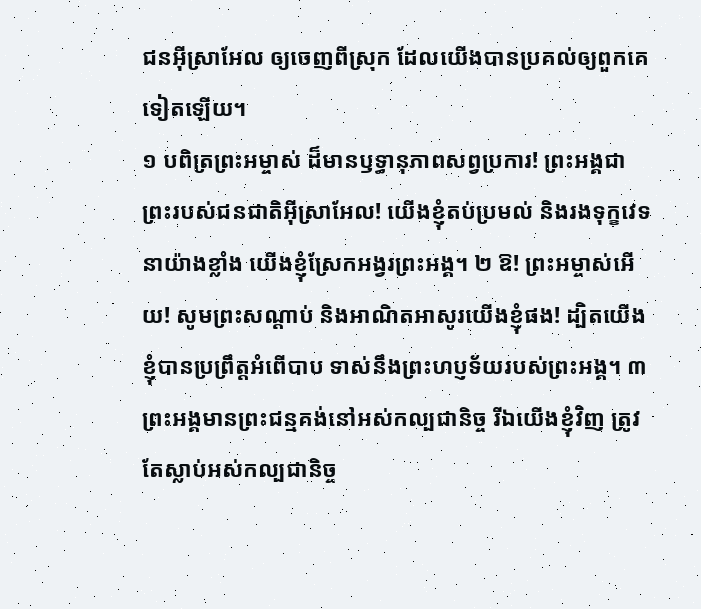ជនអ៊ីស្រាអែល ឲ្យចេញពីស្រុក ដែលយើងបានប្រគល់ឲ្យពួកគេទៀតឡើយ។
១ បពិត្រព្រះអម្ចាស់ ដ៏មានឫទ្ធានុភាពសព្វប្រការ! ព្រះអង្គជាព្រះរបស់ជនជាតិអ៊ីស្រាអែល! យើងខ្ញុំតប់ប្រមល់ និងរងទុក្ខវេទនាយ៉ាងខ្លាំង យើងខ្ញុំស្រែកអង្វរព្រះអង្គ។ ២ ឱ! ព្រះអម្ចាស់អើយ! សូមព្រះសណ្តាប់ និងអាណិតអាសូរយើងខ្ញុំផង! ដ្បិតយើងខ្ញុំបានប្រព្រឹត្តអំពើបាប ទាស់នឹងព្រះហប្ញទ័យរបស់ព្រះអង្គ។ ៣ ព្រះអង្គមានព្រះជន្មគង់នៅអស់កល្បជានិច្ច រីឯយើងខ្ញុំវិញ ត្រូវតែស្លាប់អស់កល្បជានិច្ច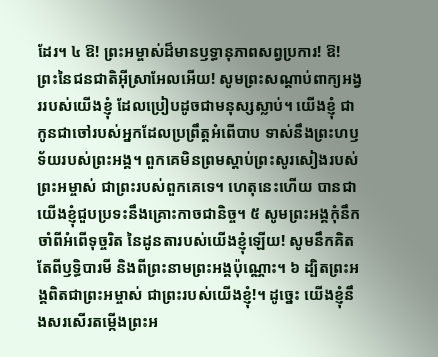ដែរ។ ៤ ឱ! ព្រះអម្ចាស់ដ៏មានឫទ្ធានុភាពសព្វប្រការ! ឱ! ព្រះនៃជនជាតិអ៊ីស្រាអែលអើយ! សូមព្រះសណ្តាប់ពាក្យអង្វររបស់យើងខ្ញុំ ដែលប្រៀបដូចជាមនុស្សស្លាប់។ យើងខ្ញុំ ជាកូនជាចៅរបស់អ្នកដែលប្រព្រឹត្តអំពើបាប ទាស់នឹងព្រះហឫទ័យរបស់ព្រះអង្គ។ ពួកគេមិនព្រមស្តាប់ព្រះសូរសៀងរបស់ព្រះអម្ចាស់ ជាព្រះរបស់ពួកគេទេ។ ហេតុនេះហើយ បានជាយើងខ្ញុំជួបប្រទះនឹងគ្រោះកាចជានិច្ច។ ៥ សូមព្រះអង្គកុំនឹកចាំពីអំពើទុច្ចរិត នៃដូនតារបស់យើងខ្ញុំឡើយ! សូមនឹកគិតតែពីឫទ្ធិបារមី និងពីព្រះនាមព្រះអង្គប៉ុណ្ណោះ។ ៦ ដ្បិតព្រះអង្គពិតជាព្រះអម្ចាស់ ជាព្រះរបស់យើងខ្ញុំ!។ ដូច្នេះ យើងខ្ញុំនឹងសរសើរតម្កើងព្រះអ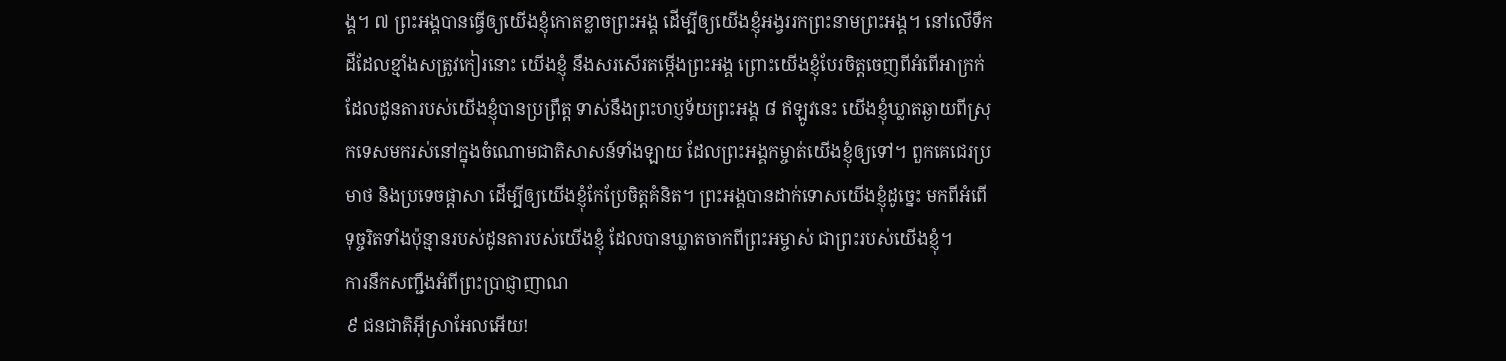ង្គ។ ៧ ព្រះអង្គបានធ្វើឲ្យយើងខ្ញុំកោតខ្លាចព្រះអង្គ ដើម្បីឲ្យយើងខ្ញុំអង្វររកព្រះនាមព្រះអង្គ។ នៅលើទឹកដីដែលខ្មាំងសត្រូវកៀរនោះ យើងខ្ញុំ នឹងសរសើរតម្កើងព្រះអង្គ ព្រោះយើងខ្ញុំបែរចិត្តចេញពីអំពើអាក្រក់ ដែលដូនតារបស់យើងខ្ញុំបានប្រព្រឹត្ត ទាស់នឹងព្រះហប្ញទ័យព្រះអង្គ ៨ ឥឡូវនេះ យើងខ្ញុំឃ្លាតឆ្ងាយពីស្រុកទេសមករស់នៅក្នុងចំណោមជាតិសាសន៍ទាំងឡាយ ដែលព្រះអង្គកម្ចាត់យើងខ្ញុំឲ្យទៅ។ ពួកគេជេរប្រមាថ និងប្រទេចផ្តាសា ដើម្បីឲ្យយើងខ្ញុំកែប្រែចិត្តគំនិត។ ព្រះអង្គបានដាក់ទោសយើងខ្ញុំដូច្នេះ មកពីអំពើទុច្ចរិតទាំងប៉ុន្មានរបស់ដូនតារបស់យើងខ្ញុំ ដែលបានឃ្លាតចាកពីព្រះអម្ចាស់ ជាព្រះរបស់យើងខ្ញុំ។
ការនឹកសញ្ជឹងអំពីព្រះប្រាជ្ញាញាណ
៩ ជនជាតិអ៊ីស្រាអែលអើយ!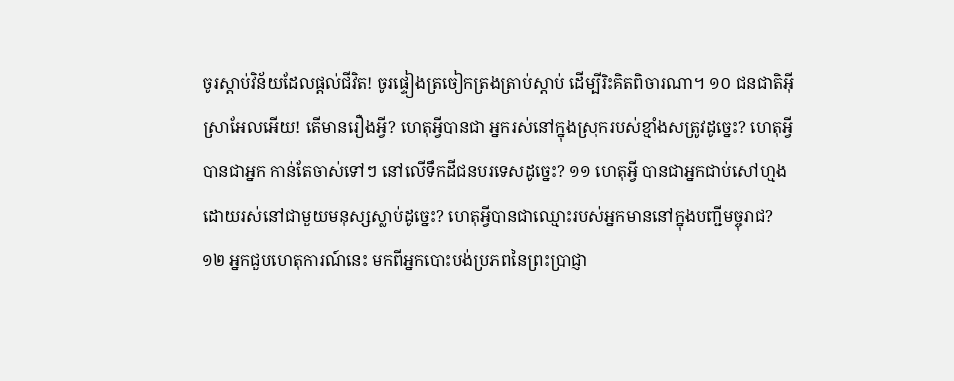ចូរស្តាប់វិន័យដែលផ្តល់ជីវិត! ចូរផ្ទៀងត្រចៀកត្រងត្រាប់ស្តាប់ ដើម្បីរិះគិតពិចារណា។ ១០ ជនជាតិអ៊ីស្រាអែលអើយ! តើមានរឿងអ្វី? ហេតុអ្វីបានជា អ្នករស់នៅក្នុងស្រុករបស់ខ្មាំងសត្រូវដូច្នេះ? ហេតុអ្វីបានជាអ្នក កាន់តែចាស់ទៅៗ នៅលើទឹកដីជនបរទេសដូច្នេះ? ១១ ហេតុអ្វី បានជាអ្នកជាប់សៅហ្មងដោយរស់នៅជាមួយមនុស្សស្លាប់ដូច្នេះ? ហេតុអ្វីបានជាឈ្មោះរបស់អ្នកមាននៅក្នុងបញ្ជីមច្ចុរាជ? ១២ អ្នកជួបហេតុការណ៍នេះ មកពីអ្នកបោះបង់ប្រភពនៃព្រះប្រាជ្ញា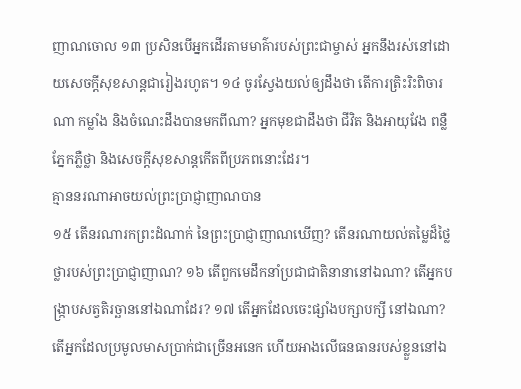ញាណចោល ១៣ ប្រសិនបើអ្នកដើរតាមមាគ៌ារបស់ព្រះជាម្ចាស់ អ្នកនឹងរស់នៅដោយសេចក្តីសុខសាន្តជារៀងរហូត។ ១៤ ចូរស្វែងយល់ឲ្យដឹងថា តើការត្រិះរិះពិចារណា កម្លាំង និងចំណេះដឹងបានមកពីណា? អ្នកមុខជាដឹងថា ជីវិត និងអាយុវែង ពន្លឺភ្នែកភ្លឺថ្លា និងសេចក្តីសុខសាន្តកើតពីប្រភពនោះដែរ។
គ្មាននរណាអាចយល់ព្រះប្រាជ្ញាញាណបាន
១៥ តើនរណារកព្រះដំណាក់ នៃព្រះប្រាជ្ញាញាណឃើញ? តើនរណាយល់តម្លៃដ៏ថ្លៃថ្លារបស់ព្រះប្រាជ្ញាញាណ? ១៦ តើពួកមេដឹកនាំប្រជាជាតិនានានៅឯណា? តើអ្នកបង្រ្កាបសត្វតិរច្ឆាននៅឯណាដែរ? ១៧ តើអ្នកដែលចេះផ្សាំងបក្សាបក្សី នៅឯណា? តើអ្នកដែលប្រមូលមាសប្រាក់ជាច្រើនអនេក ហើយអាងលើធនធានរបស់ខ្លួននៅឯ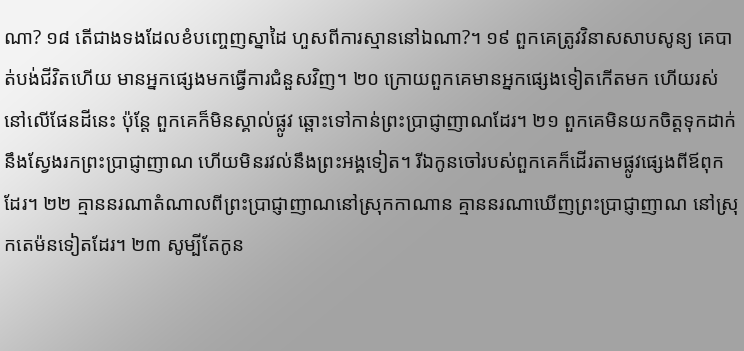ណា? ១៨ តើជាងទងដែលខំបញ្ចេញស្នាដៃ ហួសពីការស្មាននៅឯណា?។ ១៩ ពួកគេត្រូវវិនាសសាបសូន្យ គេបាត់បង់ជីវិតហើយ មានអ្នកផ្សេងមកធ្វើការជំនួសវិញ។ ២០ ក្រោយពួកគេមានអ្នកផ្សេងទៀតកើតមក ហើយរស់នៅលើផែនដីនេះ ប៉ុន្តែ ពួកគេក៏មិនស្គាល់ផ្លូវ ឆ្ពោះទៅកាន់ព្រះប្រាជ្ញាញាណដែរ។ ២១ ពួកគេមិនយកចិត្តទុកដាក់នឹងស្វែងរកព្រះប្រាជ្ញាញាណ ហើយមិនរវល់នឹងព្រះអង្គទៀត។ រីឯកូនចៅរបស់ពួកគេក៏ដើរតាមផ្លូវផ្សេងពីឪពុកដែរ។ ២២ គ្មាននរណាតំណាលពីព្រះប្រាជ្ញាញាណនៅស្រុកកាណាន គ្មាននរណាឃើញព្រះប្រាជ្ញាញាណ នៅស្រុកតេម៉នទៀតដែរ។ ២៣ សូម្បីតែកូន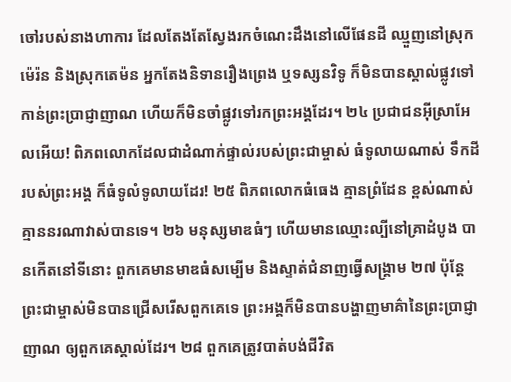ចៅរបស់នាងហាការ ដែលតែងតែស្វែងរកចំណេះដឹងនៅលើផែនដី ឈ្មួញនៅស្រុកម៉េរ៉ន និងស្រុកតេម៉ន អ្នកតែងនិទានរឿងព្រេង ឬទស្សនវិទូ ក៏មិនបានស្គាល់ផ្លូវទៅកាន់ព្រះប្រាជ្ញាញាណ ហើយក៏មិនចាំផ្លូវទៅរកព្រះអង្គដែរ។ ២៤ ប្រជាជនអ៊ីស្រាអែលអើយ! ពិភពលោកដែលជាដំណាក់ផ្ទាល់របស់ព្រះជាម្ចាស់ ធំទូលាយណាស់ ទឹកដីរបស់ព្រះអង្គ ក៏ធំទូលំទូលាយដែរ! ២៥ ពិភពលោកធំធេង គ្មានពំ្រដែន ខ្ពស់ណាស់ គ្មាននរណាវាស់បានទេ។ ២៦ មនុស្សមាឌធំៗ ហើយមានឈ្មោះល្បីនៅគ្រាដំបូង បានកើតនៅទីនោះ ពួកគេមានមាឌធំសម្បើម និងស្ទាត់ជំនាញធ្វើសង្រ្គាម ២៧ ប៉ុន្តែ ព្រះជាម្ចាស់មិនបានជ្រើសរើសពួកគេទេ ព្រះអង្គក៏មិនបានបង្ហាញមាគ៌ានៃព្រះប្រាជ្ញាញាណ ឲ្យពួកគេស្គាល់ដែរ។ ២៨ ពួកគេត្រូវបាត់បង់ជីវិត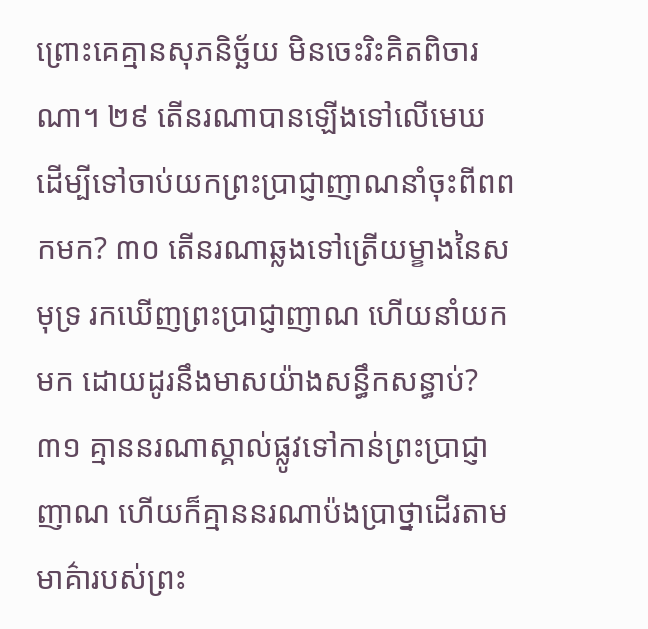ព្រោះគេគ្មានសុភនិច្ឆ័យ មិនចេះរិះគិតពិចារណា។ ២៩ តើនរណាបានឡើងទៅលើមេឃ ដើម្បីទៅចាប់យកព្រះប្រាជ្ញាញាណនាំចុះពីពពកមក? ៣០ តើនរណាឆ្លងទៅត្រើយម្ខាងនៃសមុទ្រ រកឃើញព្រះប្រាជ្ញាញាណ ហើយនាំយកមក ដោយដូរនឹងមាសយ៉ាងសន្ធឹកសន្ធាប់? ៣១ គ្មាននរណាស្គាល់ផ្លូវទៅកាន់ព្រះប្រាជ្ញាញាណ ហើយក៏គ្មាននរណាប៉ងប្រាថ្នាដើរតាមមាគ៌ារបស់ព្រះ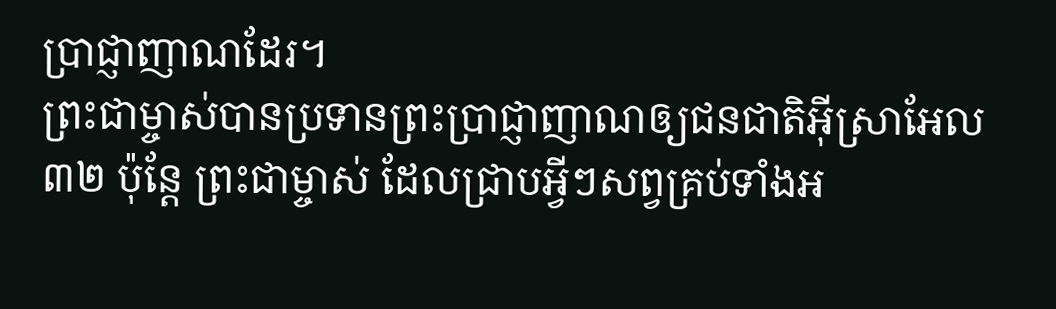ប្រាជ្ញាញាណដែរ។
ព្រះជាម្ចាស់បានប្រទានព្រះប្រាជ្ញាញាណឲ្យជនជាតិអ៊ីស្រាអែល
៣២ ប៉ុន្តែ ព្រះជាម្ចាស់ ដែលជ្រាបអ្វីៗសព្វគ្រប់ទាំងអ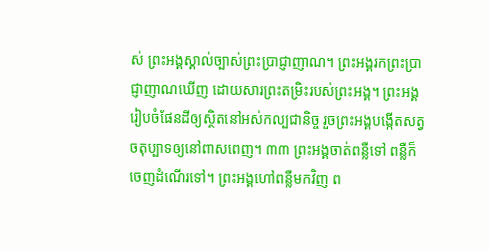ស់ ព្រះអង្គស្គាល់ច្បាស់ព្រះប្រាជ្ញាញាណ។ ព្រះអង្គរកព្រះប្រាជ្ញាញាណឃើញ ដោយសារព្រះតម្រិះរបស់ព្រះអង្គ។ ព្រះអង្គរៀបចំផែនដីឲ្យស្ថិតនៅអស់កល្បជានិច្ច រួចព្រះអង្គបង្កើតសត្វចតុប្បាទឲ្យនៅពាសពេញ។ ៣៣ ព្រះអង្គចាត់ពន្លឺទៅ ពន្លឺក៏ចេញដំណើរទៅ។ ព្រះអង្គហៅពន្លឺមកវិញ ព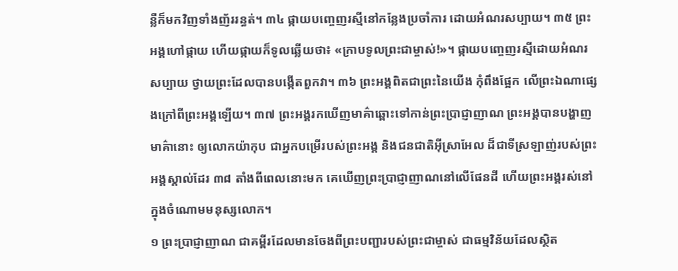ន្លឺក៏មកវិញទាំងញ័ររន្ធត់។ ៣៤ ផ្កាយបញ្ចេញរស្មីនៅកន្លែងប្រចាំការ ដោយអំណរសប្បាយ។ ៣៥ ព្រះអង្គហៅផ្កាយ ហើយផ្កាយក៏ទូលឆ្លើយថា៖ «ក្រាបទូលព្រះជាម្ចាស់!»។ ផ្កាយបញ្ចេញរស្មីដោយអំណរសប្បាយ ថ្វាយព្រះដែលបានបង្កើតពួកវា។ ៣៦ ព្រះអង្គពិតជាព្រះនៃយើង កុំពឹងផ្អែក លើព្រះឯណាផ្សេងក្រៅពីព្រះអង្គឡើយ។ ៣៧ ព្រះអង្គរកឃើញមាគ៌ាឆ្ពោះទៅកាន់ព្រះប្រាជ្ញាញាណ ព្រះអង្គបានបង្ហាញមាគ៌ានោះ ឲ្យលោកយ៉ាកុប ជាអ្នកបម្រើរបស់ព្រះអង្គ និងជនជាតិអ៊ីស្រាអែល ដ៏ជាទីស្រឡាញ់របស់ព្រះអង្គស្គាល់ដែរ ៣៨ តាំងពីពេលនោះមក គេឃើញព្រះប្រាជ្ញាញាណនៅលើផែនដី ហើយព្រះអង្គរស់នៅក្នុងចំណោមមនុស្សលោក។
១ ព្រះប្រាជ្ញាញាណ ជាគម្ពីរដែលមានចែងពីព្រះបញ្ជារបស់ព្រះជាម្ចាស់ ជាធម្មវិន័យដែលស្ថិត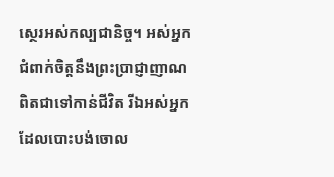ស្ថេរអស់កល្បជានិច្ច។ អស់អ្នកជំពាក់ចិត្តនឹងព្រះប្រាជ្ញាញាណ ពិតជាទៅកាន់ជីវិត រីឯអស់អ្នក ដែលបោះបង់ចោល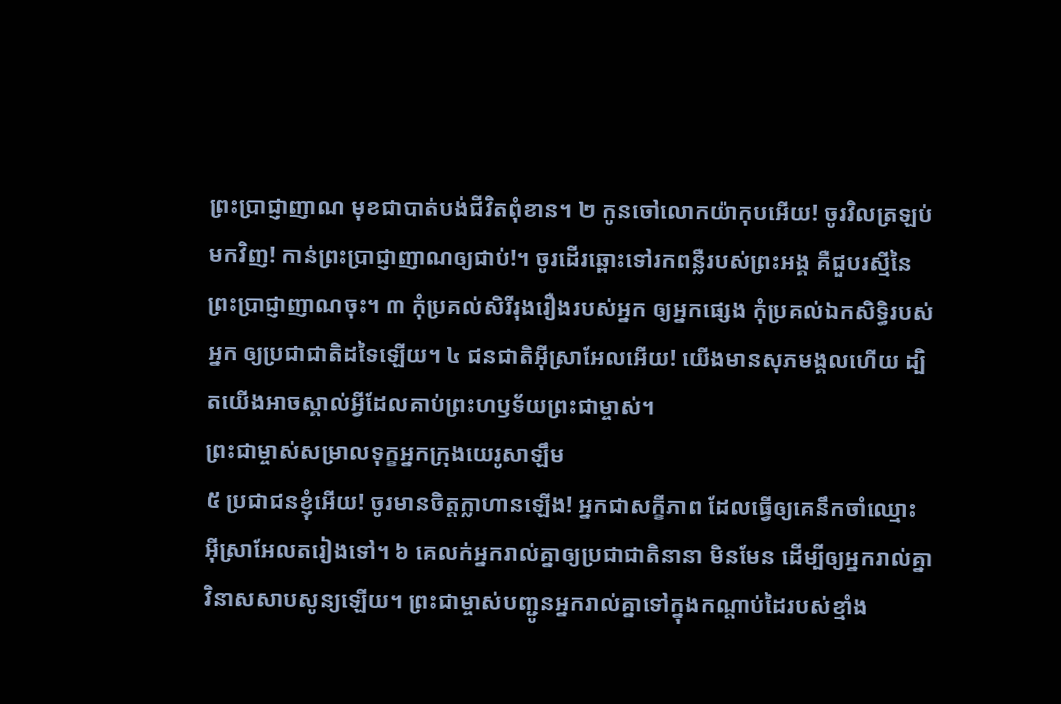ព្រះប្រាជ្ញាញាណ មុខជាបាត់បង់ជីវិតពុំខាន។ ២ កូនចៅលោកយ៉ាកុបអើយ! ចូរវិលត្រឡប់មកវិញ! កាន់ព្រះប្រាជ្ញាញាណឲ្យជាប់!។ ចូរដើរឆ្ពោះទៅរកពន្លឺរបស់ព្រះអង្គ គឺជួបរស្មីនៃព្រះប្រាជ្ញាញាណចុះ។ ៣ កុំប្រគល់សិរីរុងរឿងរបស់អ្នក ឲ្យអ្នកផ្សេង កុំប្រគល់ឯកសិទ្ធិរបស់អ្នក ឲ្យប្រជាជាតិដទៃឡើយ។ ៤ ជនជាតិអ៊ីស្រាអែលអើយ! យើងមានសុភមង្គលហើយ ដ្បិតយើងអាចស្គាល់អ្វីដែលគាប់ព្រះហឫទ័យព្រះជាម្ចាស់។
ព្រះជាម្ចាស់សម្រាលទុក្ខអ្នកក្រុងយេរូសាឡឹម
៥ ប្រជាជនខ្ញុំអើយ! ចូរមានចិត្តក្លាហានឡើង! អ្នកជាសក្ខីភាព ដែលធ្វើឲ្យគេនឹកចាំឈ្មោះ អ៊ីស្រាអែលតរៀងទៅ។ ៦ គេលក់អ្នករាល់គ្នាឲ្យប្រជាជាតិនានា មិនមែន ដើម្បីឲ្យអ្នករាល់គ្នាវិនាសសាបសូន្យឡើយ។ ព្រះជាម្ចាស់បញ្ជូនអ្នករាល់គ្នាទៅក្នុងកណ្តាប់ដៃរបស់ខ្មាំង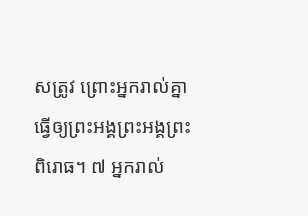សត្រូវ ព្រោះអ្នករាល់គ្នាធ្វើឲ្យព្រះអង្គព្រះអង្គព្រះពិរោធ។ ៧ អ្នករាល់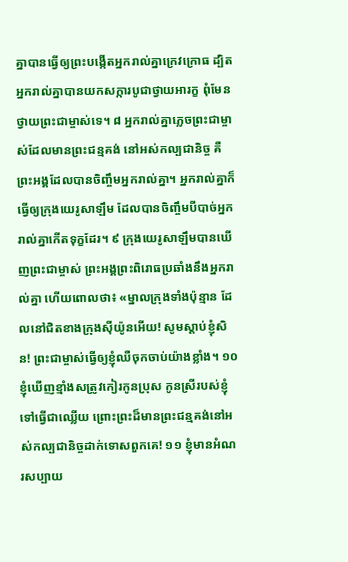គ្នាបានធ្វើឲ្យព្រះបង្កើតអ្នករាល់គ្នាក្រេវក្រោធ ដ្បិតអ្នករាល់គ្នាបានយកសក្ការបូជាថ្វាយអារក្ខ ពុំមែនថ្វាយព្រះជាម្ចាស់ទេ។ ៨ អ្នករាល់គ្នាភ្លេចព្រះជាម្ចាស់ដែលមានព្រះជន្មគង់ នៅអស់កល្បជានិច្ច គឺព្រះអង្គដែលបានចិញ្ចឹមអ្នករាល់គ្នា។ អ្នករាល់គ្នាក៏ធ្វើឲ្យក្រុងយេរូសាឡឹម ដែលបានចិញ្ចឹមបីបាច់អ្នក រាល់គ្នាកើតទុក្ខដែរ។ ៩ ក្រុងយេរូសាឡឹមបានឃើញព្រះជាម្ចាស់ ព្រះអង្គព្រះពិរោធប្រឆាំងនឹងអ្នករាល់គ្នា ហើយពោលថា៖ «ម្នាលក្រុងទាំងប៉ុន្មាន ដែលនៅជិតខាងក្រុងស៊ីយ៉ូនអើយ! សូមស្តាប់ខ្ញុំសិន! ព្រះជាម្ចាស់ធ្វើឲ្យខ្ញុំឈឺចុកចាប់យ៉ាងខ្លាំង។ ១០ ខ្ញុំឃើញខ្មាំងសត្រូវកៀរកូនប្រុស កូនស្រីរបស់ខ្ញុំទៅធ្វើជាឈ្លើយ ព្រោះព្រះដ៏មានព្រះជន្មគង់នៅអស់កល្បជានិច្ចដាក់ទោសពួកគេ! ១១ ខ្ញុំមានអំណរសប្បាយ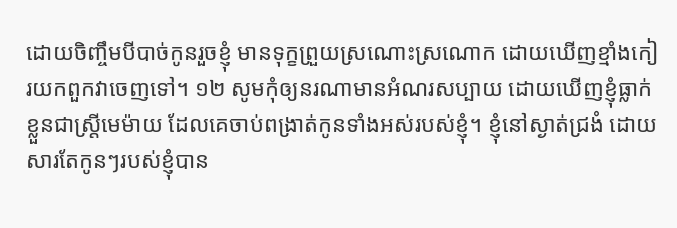ដោយចិញ្ចឹមបីបាច់កូនរួចខ្ញុំ មានទុក្ខព្រួយស្រណោះស្រណោក ដោយឃើញខ្មាំងកៀរយកពួកវាចេញទៅ។ ១២ សូមកុំឲ្យនរណាមានអំណរសប្បាយ ដោយឃើញខ្ញុំធ្លាក់ខ្លួនជាស្រ្តីមេម៉ាយ ដែលគេចាប់ពង្រាត់កូនទាំងអស់របស់ខ្ញុំ។ ខ្ញុំនៅស្ងាត់ជ្រងំ ដោយសារតែកូនៗរបស់ខ្ញុំបាន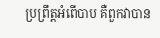ប្រព្រឹត្តអំពើបាប គឺពួកវាបាន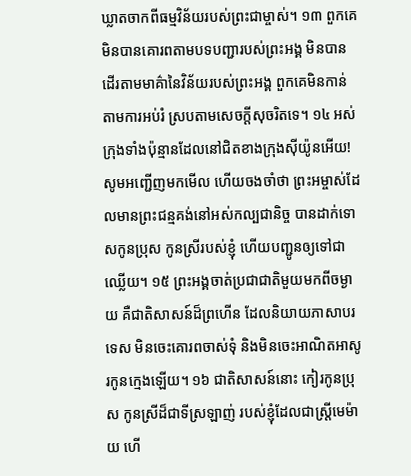ឃ្លាតចាកពីធម្មវិន័យរបស់ព្រះជាម្ចាស់។ ១៣ ពួកគេមិនបានគោរពតាមបទបញ្ជារបស់ព្រះអង្គ មិនបានដើរតាមមាគ៌ានៃវិន័យរបស់ព្រះអង្គ ពួកគេមិនកាន់តាមការអប់រំ ស្របតាមសេចក្តីសុចរិតទេ។ ១៤ អស់ក្រុងទាំងប៉ុន្មានដែលនៅជិតខាងក្រុងស៊ីយ៉ូនអើយ! សូមអញ្ជើញមកមើល ហើយចងចាំថា ព្រះអម្ចាស់ដែលមានព្រះជន្មគង់នៅអស់កល្បជានិច្ច បានដាក់ទោសកូនប្រុស កូនស្រីរបស់ខ្ញុំ ហើយបញ្ជូនឲ្យទៅជាឈ្លើយ។ ១៥ ព្រះអង្គចាត់ប្រជាជាតិមួយមកពីចម្ងាយ គឺជាតិសាសន៍ដ៏ព្រហើន ដែលនិយាយភាសាបរទេស មិនចេះគោរពចាស់ទុំ និងមិនចេះអាណិតអាសូរកូនក្មេងឡើយ។ ១៦ ជាតិសាសន៍នោះ កៀរកូនប្រុស កូនស្រីដ៏ជាទីស្រឡាញ់ របស់ខ្ញុំដែលជាស្រ្តីមេម៉ាយ ហើ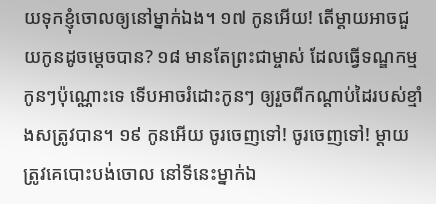យទុកខ្ញុំចោលឲ្យនៅម្នាក់ឯង។ ១៧ កូនអើយ! តើម្តាយអាចជួយកូនដូចម្តេចបាន? ១៨ មានតែព្រះជាម្ចាស់ ដែលធ្វើទណ្ឌកម្មកូនៗប៉ុណ្ណោះទេ ទើបអាចរំដោះកូនៗ ឲ្យរួចពីកណ្តាប់ដៃរបស់ខ្មាំងសត្រូវបាន។ ១៩ កូនអើយ ចូរចេញទៅ! ចូរចេញទៅ! ម្តាយត្រូវគេបោះបង់ចោល នៅទីនេះម្នាក់ឯ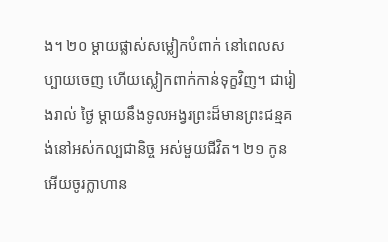ង។ ២០ ម្តាយផ្លាស់សម្លៀកបំពាក់ នៅពេលសប្បាយចេញ ហើយស្លៀកពាក់កាន់ទុក្ខវិញ។ ជារៀងរាល់ ថ្ងៃ ម្តាយនឹងទូលអង្វរព្រះដ៏មានព្រះជន្មគង់នៅអស់កល្បជានិច្ច អស់មួយជីវិត។ ២១ កូនអើយចូរក្លាហាន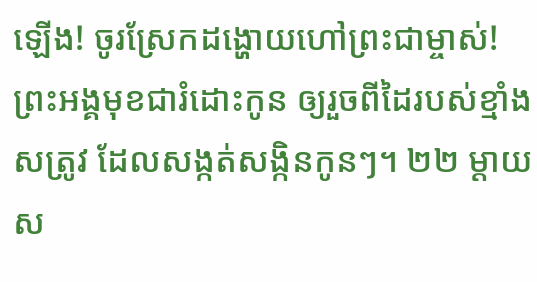ឡើង! ចូរស្រែកដង្ហោយហៅព្រះជាម្ចាស់! ព្រះអង្គមុខជារំដោះកូន ឲ្យរួចពីដៃរបស់ខ្មាំងសត្រូវ ដែលសង្កត់សង្កិនកូនៗ។ ២២ ម្តាយស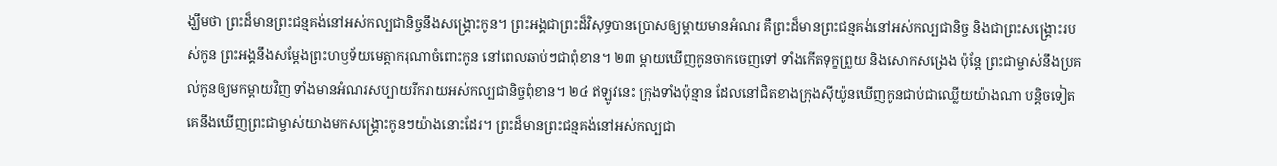ង្ឃឹមថា ព្រះដ៏មានព្រះជន្មគង់នៅអស់កល្បជានិច្ចនឹងសង្រ្គោះកូន។ ព្រះអង្គជាព្រះដ៏វិសុទ្ធបានប្រោសឲ្យម្តាយមានអំណរ គឺព្រះដ៏មានព្រះជន្មគង់នៅអស់កល្បជានិច្ច និងជាព្រះសង្រ្គោះរបស់កូន ព្រះអង្គនឹងសម្ដែងព្រះហឫទ័យមេត្តាករុណាចំពោះកូន នៅពេលឆាប់ៗជាពុំខាន។ ២៣ ម្តាយឃើញកូនចាកចេញទៅ ទាំងកើតទុក្ខព្រួយ និងសោកសង្រេង ប៉ុន្តែ ព្រះជាម្ចាស់នឹងប្រគល់កូនឲ្យមកម្តាយវិញ ទាំងមានអំណរសប្បាយរីករាយអស់កល្បជានិច្ចពុំខាន។ ២៤ ឥឡូវនេះ ក្រុងទាំងប៉ុន្មាន ដែលនៅជិតខាងក្រុងស៊ីយ៉ូនឃើញកូនជាប់ជាឈ្លើយយ៉ាងណា បន្តិចទៀត គេនឹងឃើញព្រះជាម្ចាស់យាងមកសង្រ្គោះកូនៗយ៉ាងនោះដែរ។ ព្រះដ៏មានព្រះជន្មគង់នៅអស់កល្បជា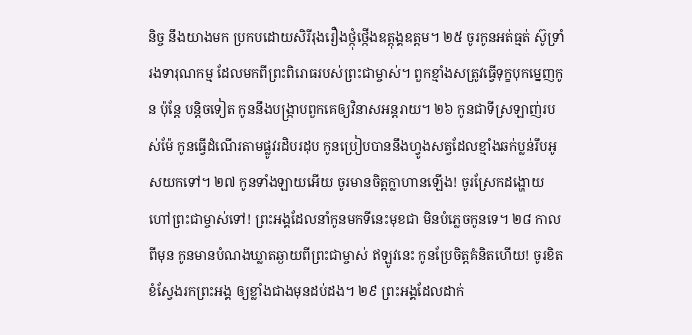និច្ច នឹងយាងមក ប្រកបដោយសិរីរុងរឿងថ្កុំថ្កើងឧត្តុង្គឧត្តម។ ២៥ ចូរកូនអត់ធ្មត់ ស៊ូទ្រាំរងទារុណកម្ម ដែលមកពីព្រះពិរោធរបស់ព្រះជាម្ចាស់។ ពួកខ្មាំងសត្រូវធ្វើទុក្ខបុកម្នេញកូន ប៉ុន្តែ បន្តិចទៀត កូននឹងបង្រ្កាបពួកគេឲ្យវិនាសអន្តរាយ។ ២៦ កូនជាទីស្រឡាញ់របស់ម៉ែ កូនធ្វើដំណើរតាមផ្លូវរដិបរដុប កូនប្រៀបបាននឹងហ្វូងសត្វដែលខ្មាំងឆក់ប្លន់រឹបអូសយកទៅ។ ២៧ កូនទាំងឡាយអើយ ចូរមានចិត្តក្លាហានឡើង! ចូរស្រែកដង្ហោយហៅព្រះជាម្ចាស់ទៅ! ព្រះអង្គដែលនាំកូនមកទីនេះមុខជា មិនបំភ្លេចកូនទេ។ ២៨ កាលពីមុន កូនមានបំណងឃ្លាតឆ្ងាយពីព្រះជាម្ចាស់ ឥឡូវនេះ កូនប្រែចិត្តគំនិតហើយ! ចូរខិតខំស្វែងរកព្រះអង្គ ឲ្យខ្លាំងជាងមុនដប់ដង។ ២៩ ព្រះអង្គដែលដាក់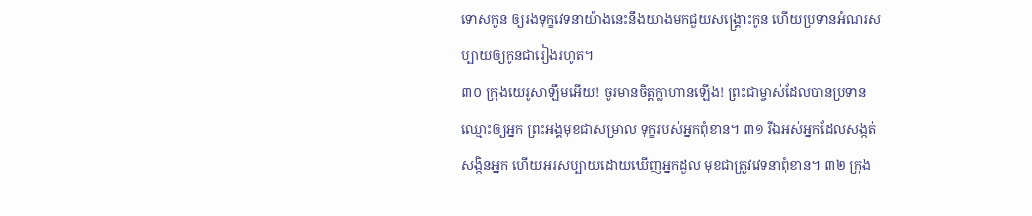ទោសកូន ឲ្យរងទុក្ខវេទនាយ៉ាងនេះនឹងយាងមកជួយសង្រ្គោះកូន ហើយប្រទានអំណរសប្បាយឲ្យកូនជារៀងរហូត។
៣០ ក្រុងយេរូសាឡឹមអើយ! ចូរមានចិត្តក្លាហានឡើង! ព្រះជាម្ចាស់ដែលបានប្រទានឈ្មោះឲ្យអ្នក ព្រះអង្គមុខជាសម្រាល ទុក្ខរបស់អ្នកពុំខាន។ ៣១ រីឯអស់អ្នកដែលសង្កត់សង្កិនអ្នក ហើយអរសប្បាយដោយឃើញអ្នកដួល មុខជាត្រូវវេទនាពុំខាន។ ៣២ ក្រុង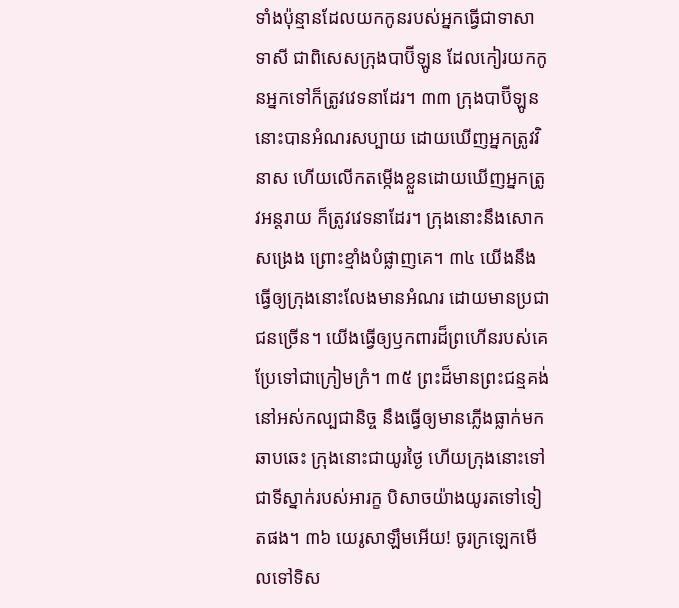ទាំងប៉ុន្មានដែលយកកូនរបស់អ្នកធ្វើជាទាសាទាសី ជាពិសេសក្រុងបាប៊ីឡូន ដែលកៀរយកកូនអ្នកទៅក៏ត្រូវវេទនាដែរ។ ៣៣ ក្រុងបាប៊ីឡូននោះបានអំណរសប្បាយ ដោយឃើញអ្នកត្រូវវិនាស ហើយលើកតម្កើងខ្លួនដោយឃើញអ្នកត្រូវអន្តរាយ ក៏ត្រូវវេទនាដែរ។ ក្រុងនោះនឹងសោកសង្រេង ព្រោះខ្មាំងបំផ្លាញគេ។ ៣៤ យើងនឹងធ្វើឲ្យក្រុងនោះលែងមានអំណរ ដោយមានប្រជាជនច្រើន។ យើងធ្វើឲ្យឫកពារដ៏ព្រហើនរបស់គេ ប្រែទៅជាក្រៀមក្រំ។ ៣៥ ព្រះដ៏មានព្រះជន្មគង់នៅអស់កល្បជានិច្ច នឹងធ្វើឲ្យមានភ្លើងធ្លាក់មកឆាបឆេះ ក្រុងនោះជាយូរថ្ងៃ ហើយក្រុងនោះទៅជាទីស្នាក់របស់អារក្ខ បិសាចយ៉ាងយូរតទៅទៀតផង។ ៣៦ យេរូសាឡឹមអើយ! ចូរក្រឡេកមើលទៅទិស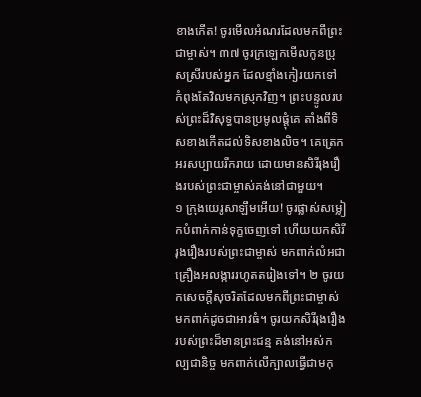ខាងកើត! ចូរមើលអំណរដែលមកពីព្រះជាម្ចាស់។ ៣៧ ចូរក្រឡេកមើលកូនប្រុសស្រីរបស់អ្នក ដែលខ្មាំងកៀរយកទៅ កំពុងតែវិលមកស្រុកវិញ។ ព្រះបន្ទូលរបស់ព្រះដ៏វិសុទ្ធបានប្រមូលផ្តុំគេ តាំងពីទិសខាងកើតដល់ទិសខាងលិច។ គេត្រេកអរសប្បាយរីករាយ ដោយមានសិរីរុងរឿងរបស់ព្រះជាម្ចាស់គង់នៅជាមួយ។
១ ក្រុងយេរូសាឡឹមអើយ! ចូរផ្លាស់សម្លៀកបំពាក់កាន់ទុក្ខចេញទៅ ហើយយកសិរីរុងរឿងរបស់ព្រះជាម្ចាស់ មកពាក់លំអជាគ្រឿងអលង្ការរហូតតរៀងទៅ។ ២ ចូរយកសេចក្តីសុចរិតដែលមកពីព្រះជាម្ចាស់ មកពាក់ដូចជាអាវធំ។ ចូរយកសិរីរុងរឿងរបស់ព្រះដ៏មានព្រះជន្ម គង់នៅអស់កល្បជានិច្ច មកពាក់លើក្បាលធ្វើជាមកុ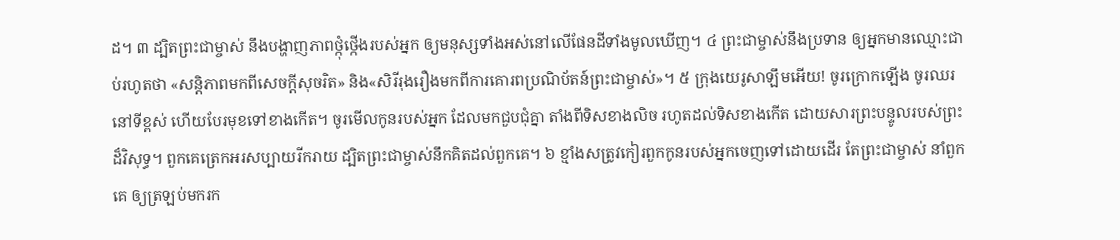ដ។ ៣ ដ្បិតព្រះជាម្ចាស់ នឹងបង្ហាញភាពថ្កុំថ្កើងរបស់អ្នក ឲ្យមនុស្សទាំងអស់នៅលើផែនដីទាំងមូលឃើញ។ ៤ ព្រះជាម្ចាស់នឹងប្រទាន ឲ្យអ្នកមានឈ្មោះជាប់រហូតថា «សន្តិភាពមកពីសេចក្តីសុចរិត» និង«សិរីរុងរឿងមកពីការគោរពប្រណិប័តន៍ព្រះជាម្ចាស់»។ ៥ ក្រុងយេរូសាឡឹមអើយ! ចូរក្រោកឡើង ចូរឈរនៅទីខ្ពស់ ហើយបែរមុខទៅខាងកើត។ ចូរមើលកូនរបស់អ្នក ដែលមកជួបជុំគ្នា តាំងពីទិសខាងលិច រហូតដល់ទិសខាងកើត ដោយសារព្រះបន្ទូលរបស់ព្រះដ៏វិសុទ្ធ។ ពួកគេត្រេកអរសប្បាយរីករាយ ដ្បិតព្រះជាម្ចាស់នឹកគិតដល់ពួកគេ។ ៦ ខ្មាំងសត្រូវកៀរពួកកូនរបស់អ្នកចេញទៅដោយដើរ តែព្រះជាម្ចាស់ នាំពួកគេ ឲ្យត្រឡប់មករក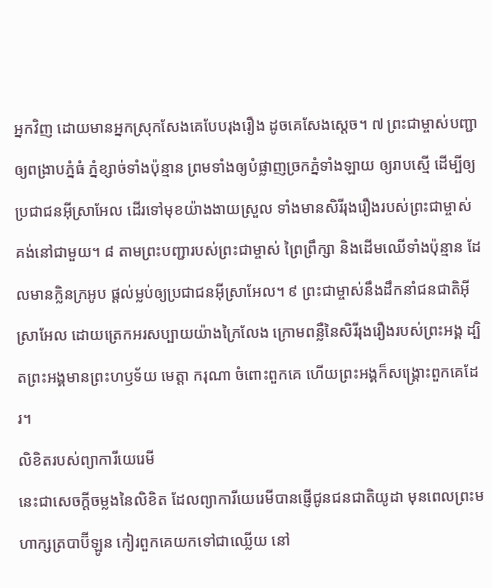អ្នកវិញ ដោយមានអ្នកស្រុកសែងគេបែបរុងរឿង ដូចគេសែងស្តេច។ ៧ ព្រះជាម្ចាស់បញ្ជាឲ្យពង្រាបភ្នំធំ ភ្នំខ្សាច់ទាំងប៉ុន្មាន ព្រមទាំងឲ្យបំផ្លាញច្រកភ្នំទាំងឡាយ ឲ្យរាបស្មើ ដើម្បីឲ្យប្រជាជនអ៊ីស្រាអែល ដើរទៅមុខយ៉ាងងាយស្រួល ទាំងមានសិរីរុងរឿងរបស់ព្រះជាម្ចាស់ គង់នៅជាមួយ។ ៨ តាមព្រះបញ្ជារបស់ព្រះជាម្ចាស់ ព្រៃព្រឹក្សា និងដើមឈើទាំងប៉ុន្មាន ដែលមានក្លិនក្រអូប ផ្តល់ម្លប់ឲ្យប្រជាជនអ៊ីស្រាអែល។ ៩ ព្រះជាម្ចាស់នឹងដឹកនាំជនជាតិអ៊ីស្រាអែល ដោយត្រេកអរសប្បាយយ៉ាងក្រៃលែង ក្រោមពន្លឺនៃសិរីរុងរឿងរបស់ព្រះអង្គ ដ្បិតព្រះអង្គមានព្រះហឫទ័យ មេត្តា ករុណា ចំពោះពួកគេ ហើយព្រះអង្គក៏សង្រ្គោះពួកគេដែរ។
លិខិតរបស់ព្យាការីយេរេមី
នេះជាសេចក្ដីចម្លងនៃលិខិត ដែលព្យាការីយេរេមីបានផ្ញើជូនជនជាតិយូដា មុនពេលព្រះមហាក្សត្របាប៊ីឡូន កៀរពួកគេយកទៅជាឈ្លើយ នៅ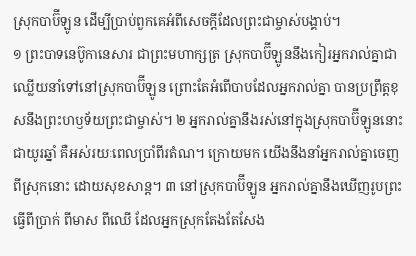ស្រុកបាប៊ីឡូន ដើម្បីប្រាប់ពួកគេអំពីសេចក្ដីដែលព្រះជាម្ចាស់បង្គាប់។
១ ព្រះបាទនេប៊ូកានេសារ ជាព្រះមហាក្សត្រ ស្រុកបាប៊ីឡូននឹងកៀរអ្នករាល់គ្នាជាឈ្លើយនាំទៅនៅស្រុកបាប៊ីឡូន ព្រោះតែអំពើបាបដែលអ្នករាល់គ្នា បានប្រព្រឹត្តខុសនឹងព្រះហឫទ័យព្រះជាម្ចាស់។ ២ អ្នករាល់គ្នានឹងរស់នៅក្នុងស្រុកបាប៊ីឡូននោះជាយូរឆ្នាំ គឺអស់រយៈពេលប្រាំពីរតំណ។ ក្រោយមក យើងនឹងនាំអ្នករាល់គ្នាចេញពីស្រុកនោះ ដោយសុខសាន្ត។ ៣ នៅស្រុកបាប៊ីឡូន អ្នករាល់គ្នានឹងឃើញរូបព្រះធ្វើពីប្រាក់ ពីមាស ពីឈើ ដែលអ្នកស្រុកតែងតែសែង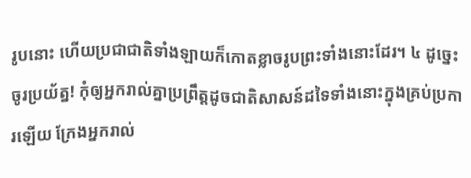រូបនោះ ហើយប្រជាជាតិទាំងឡាយក៏កោតខ្លាចរូបព្រះទាំងនោះដែរ។ ៤ ដូច្នេះ ចូរប្រយ័ត្ន! កុំឲ្យអ្នករាល់គ្នាប្រព្រឹត្តដូចជាតិសាសន៍ដទៃទាំងនោះក្នុងគ្រប់ប្រការឡើយ ក្រែងអ្នករាល់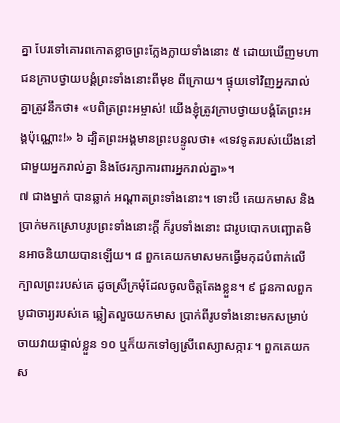គ្នា បែរទៅគោរពកោតខ្លាចព្រះក្លែងក្លាយទាំងនោះ ៥ ដោយឃើញមហាជនក្រាបថ្វាយបង្គំព្រះទាំងនោះពីមុខ ពីក្រោយ។ ផ្ទុយទៅវិញអ្នករាល់គ្នាត្រូវនឹកថា៖ «បពិត្រព្រះអម្ចាស់! យើងខ្ញុំត្រូវក្រាបថ្វាយបង្គំតែព្រះអង្គប៉ុណ្ណោះ!» ៦ ដ្បិតព្រះអង្គមានព្រះបន្ទូលថា៖ «ទេវទូតរបស់យើងនៅជាមួយអ្នករាល់គ្នា និងថែរក្សាការពារអ្នករាល់គ្នា»។
៧ ជាងម្នាក់ បានឆ្លាក់ អណ្ដាតព្រះទាំងនោះ។ ទោះបី គេយកមាស និងប្រាក់មកស្រោបរូបព្រះទាំងនោះក្ដី ក៏រូបទាំងនោះ ជារូបបោកបញ្ឆោតមិនអាចនិយាយបានឡើយ។ ៨ ពួកគេយកមាសមកធ្វើមកុដបំពាក់លើក្បាលព្រះរបស់គេ ដូចស្រីក្រមុំដែលចូលចិត្តតែងខ្លួន។ ៩ ជួនកាលពួកបូជាចារ្យរបស់គេ ឆ្លៀតលួចយកមាស ប្រាក់ពីរូបទាំងនោះមកសម្រាប់ចាយវាយផ្ទាល់ខ្លួន ១០ ឬក៏យកទៅឲ្យស្រីពេស្យាសក្ការៈ។ ពួកគេយកស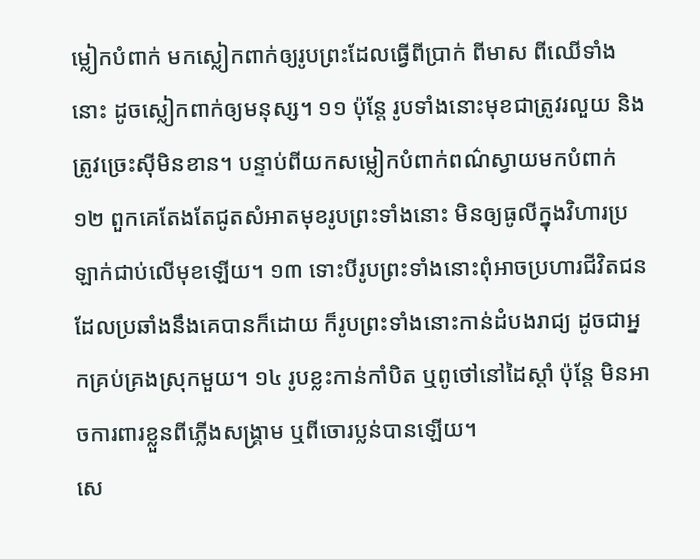ម្លៀកបំពាក់ មកស្លៀកពាក់ឲ្យរូបព្រះដែលធ្វើពីប្រាក់ ពីមាស ពីឈើទាំងនោះ ដូចស្លៀកពាក់ឲ្យមនុស្ស។ ១១ ប៉ុន្តែ រូបទាំងនោះមុខជាត្រូវរលួយ និងត្រូវច្រេះស៊ីមិនខាន។ បន្ទាប់ពីយកសម្លៀកបំពាក់ពណ៌ស្វាយមកបំពាក់ ១២ ពួកគេតែងតែជូតសំអាតមុខរូបព្រះទាំងនោះ មិនឲ្យធូលីក្នុងវិហារប្រឡាក់ជាប់លើមុខឡើយ។ ១៣ ទោះបីរូបព្រះទាំងនោះពុំអាចប្រហារជីវិតជន ដែលប្រឆាំងនឹងគេបានក៏ដោយ ក៏រូបព្រះទាំងនោះកាន់ដំបងរាជ្យ ដូចជាអ្នកគ្រប់គ្រងស្រុកមួយ។ ១៤ រូបខ្លះកាន់កាំបិត ឬពូថៅនៅដៃស្ដាំ ប៉ុន្តែ មិនអាចការពារខ្លួនពីភ្លើងសង្រ្គាម ឬពីចោរប្លន់បានឡើយ។
សេ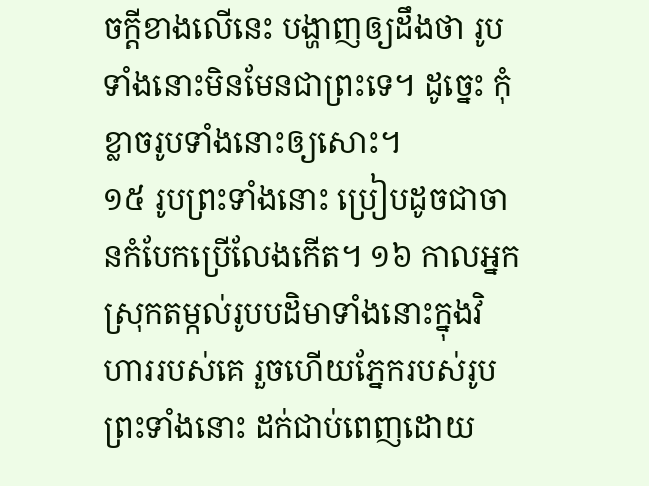ចក្ដីខាងលើនេះ បង្ហាញឲ្យដឹងថា រូបទាំងនោះមិនមែនជាព្រះទេ។ ដូច្នេះ កុំខ្លាចរូបទាំងនោះឲ្យសោះ។
១៥ រូបព្រះទាំងនោះ ប្រៀបដូចជាចានកំបែកប្រើលែងកើត។ ១៦ កាលអ្នកស្រុកតម្កល់រូបបដិមាទាំងនោះក្នុងវិហាររបស់គេ រួចហើយភ្នែករបស់រូបព្រះទាំងនោះ ដក់ជាប់ពេញដោយ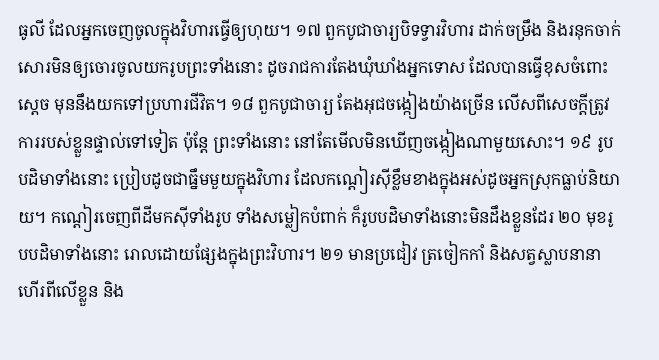ធូលី ដែលអ្នកចេញចូលក្នុងវិហារធ្វើឲ្យហុយ។ ១៧ ពួកបូជាចារ្យបិទទ្វារវិហារ ដាក់ចម្រឹង និងរនុកចាក់សោរមិនឲ្យចោរចូលយករូបព្រះទាំងនោះ ដូចរាជការតែងឃុំឃាំងអ្នកទោស ដែលបានធ្វើខុសចំពោះសេ្ដច មុននឹងយកទៅប្រហារជីវិត។ ១៨ ពួកបូជាចារ្យ តែងអុជចង្កៀងយ៉ាងច្រើន លើសពីសេចក្ដីត្រូវការរបស់ខ្លួនផ្ទាល់ទៅទៀត ប៉ុន្តែ ព្រះទាំងនោះ នៅតែមើលមិនឃើញចង្កៀងណាមួយសោះ។ ១៩ រូបបដិមាទាំងនោះ ប្រៀបដូចជាធ្នឹមមួយក្នុងវិហារ ដែលកណ្ដៀរស៊ីខ្លឹមខាងក្នុងអស់ដូចអ្នកស្រុកធ្លាប់និយាយ។ កណ្តៀរចេញពីដីមកស៊ីទាំងរូប ទាំងសម្លៀកបំពាក់ ក៏រូបបដិមាទាំងនោះមិនដឹងខ្លួនដែរ ២០ មុខរូបបដិមាទាំងនោះ រោលដោយផ្សែងក្នុងព្រះវិហារ។ ២១ មានប្រជៀវ ត្រចៀកកាំ និងសត្វស្លាបនានាហើរពីលើខ្លួន និង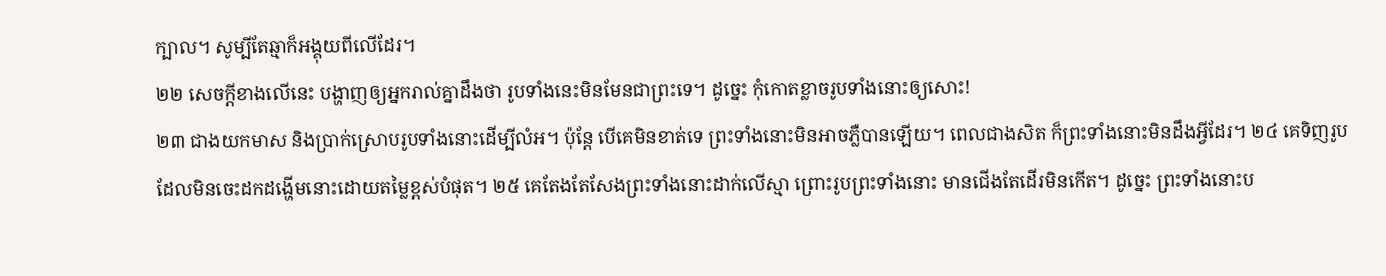ក្បាល។ សូម្បីតែឆ្មាក៏អង្គុយពីលើដែរ។
២២ សេចក្ដីខាងលើនេះ បង្ហាញឲ្យអ្នករាល់គ្នាដឹងថា រូបទាំងនេះមិនមែនជាព្រះទេ។ ដូច្នេះ កុំកោតខ្លាចរូបទាំងនោះឲ្យសោះ!
២៣ ជាងយកមាស និងប្រាក់ស្រោបរូបទាំងនោះដើម្បីលំអ។ ប៉ុន្តែ បើគេមិនខាត់ទេ ព្រះទាំងនោះមិនអាចភ្លឺបានឡើយ។ ពេលជាងសិត ក៏ព្រះទាំងនោះមិនដឹងអ្វីដែរ។ ២៤ គេទិញរូបដែលមិនចេះដកដង្ហើមនោះដោយតម្លៃខ្ពស់បំផុត។ ២៥ គេតែងតែសែងព្រះទាំងនោះដាក់លើស្មា ព្រោះរូបព្រះទាំងនោះ មានជើងតែដើរមិនកើត។ ដូច្នេះ ព្រះទាំងនោះប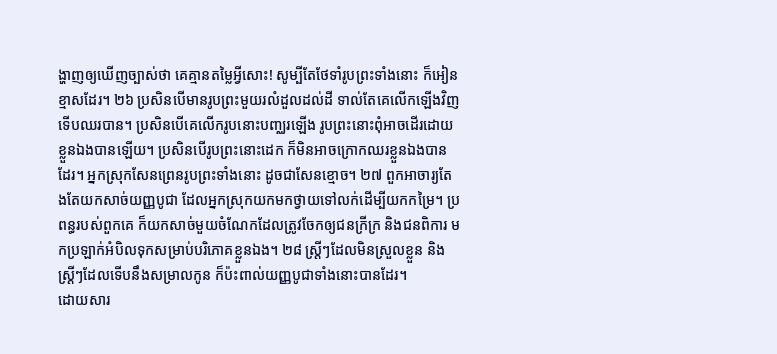ង្ហាញឲ្យឃើញច្បាស់ថា គេគ្មានតម្លៃអ្វីសោះ! សូម្បីតែថែទាំរូបព្រះទាំងនោះ ក៏អៀនខ្មាសដែរ។ ២៦ ប្រសិនបើមានរូបព្រះមួយរលំដួលដល់ដី ទាល់តែគេលើកឡើងវិញទើបឈរបាន។ ប្រសិនបើគេលើករូបនោះបញ្ឈរឡើង រូបព្រះនោះពុំអាចដើរដោយខ្លួនឯងបានឡើយ។ ប្រសិនបើរូបព្រះនោះដេក ក៏មិនអាចក្រោកឈរខ្លួនឯងបានដែរ។ អ្នកស្រុកសែនព្រេនរូបព្រះទាំងនោះ ដូចជាសែនខ្មោច។ ២៧ ពួកអាចារ្យតែងតែយកសាច់យញ្ញបូជា ដែលអ្នកស្រុកយកមកថ្វាយទៅលក់ដើម្បីយកកម្រៃ។ ប្រពន្ធរបស់ពួកគេ ក៏យកសាច់មួយចំណែកដែលត្រូវចែកឲ្យជនក្រីក្រ និងជនពិការ មកប្រឡាក់អំបិលទុកសម្រាប់បរិភោគខ្លួនឯង។ ២៨ ស្ត្រីៗដែលមិនស្រួលខ្លួន និងស្ត្រីៗដែលទើបនឹងសម្រាលកូន ក៏ប៉ះពាល់យញ្ញបូជាទាំងនោះបានដែរ។
ដោយសារ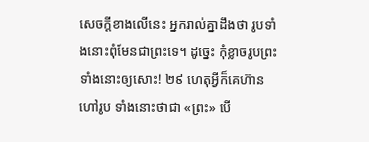សេចក្ដីខាងលើនេះ អ្នករាល់គ្នាដឹងថា រូបទាំងនោះពុំមែនជាព្រះទេ។ ដូច្នេះ កុំខ្លាចរូបព្រះទាំងនោះឲ្យសោះ! ២៩ ហេតុអ្វីក៏គេហ៊ានហៅរូប ទាំងនោះថាជា «ព្រះ» បើ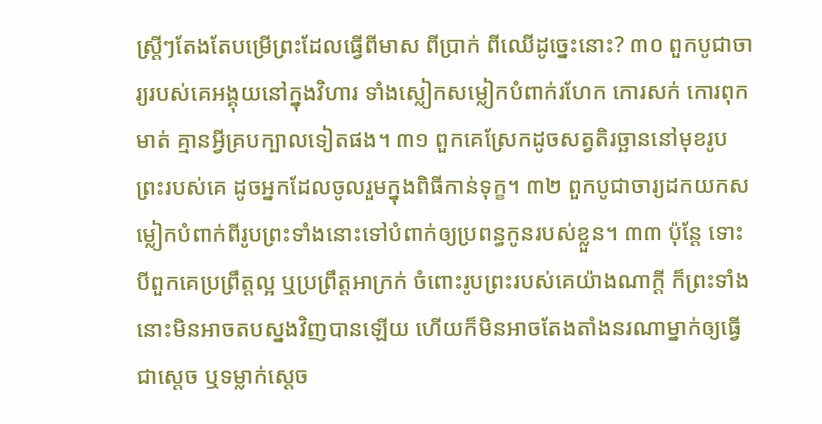ស្ត្រីៗតែងតែបម្រើព្រះដែលធ្វើពីមាស ពីប្រាក់ ពីឈើដូច្នេះនោះ? ៣០ ពួកបូជាចារ្យរបស់គេអង្គុយនៅក្នុងវិហារ ទាំងស្លៀកសម្លៀកបំពាក់រហែក កោរសក់ កោរពុកមាត់ គ្មានអ្វីគ្របក្បាលទៀតផង។ ៣១ ពួកគេស្រែកដូចសត្វតិរច្ឆាននៅមុខរូបព្រះរបស់គេ ដូចអ្នកដែលចូលរួមក្នុងពិធីកាន់ទុក្ខ។ ៣២ ពួកបូជាចារ្យដកយកសម្លៀកបំពាក់ពីរូបព្រះទាំងនោះទៅបំពាក់ឲ្យប្រពន្ធកូនរបស់ខ្លួន។ ៣៣ ប៉ុន្តែ ទោះបីពួកគេប្រព្រឹត្តល្អ ឬប្រព្រឹត្តអាក្រក់ ចំពោះរូបព្រះរបស់គេយ៉ាងណាក្ដី ក៏ព្រះទាំងនោះមិនអាចតបស្នងវិញបានឡើយ ហើយក៏មិនអាចតែងតាំងនរណាម្នាក់ឲ្យធ្វើជាស្ដេច ឬទម្លាក់ស្ដេច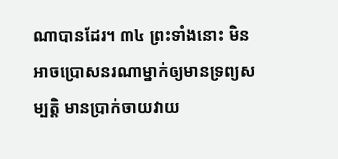ណាបានដែរ។ ៣៤ ព្រះទាំងនោះ មិនអាចប្រោសនរណាម្នាក់ឲ្យមានទ្រព្យសម្បត្តិ មានប្រាក់ចាយវាយ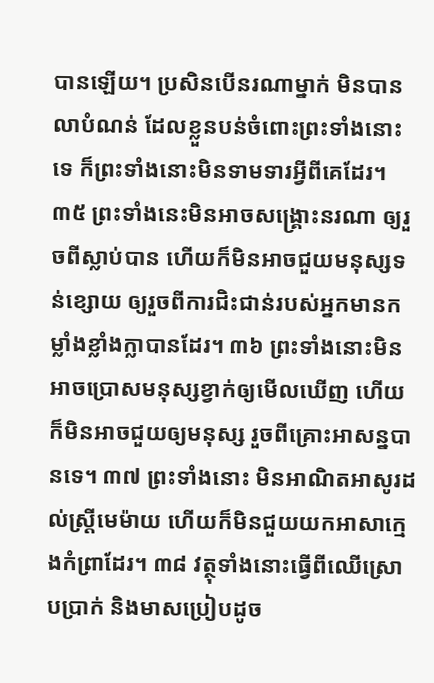បានឡើយ។ ប្រសិនបើនរណាម្នាក់ មិនបានលាបំណន់ ដែលខ្លួនបន់ចំពោះព្រះទាំងនោះទេ ក៏ព្រះទាំងនោះមិនទាមទារអ្វីពីគេដែរ។ ៣៥ ព្រះទាំងនេះមិនអាចសង្គ្រោះនរណា ឲ្យរួចពីស្លាប់បាន ហើយក៏មិនអាចជួយមនុស្សទន់ខ្សោយ ឲ្យរួចពីការជិះជាន់របស់អ្នកមានកម្លាំងខ្លាំងក្លាបានដែរ។ ៣៦ ព្រះទាំងនោះមិនអាចប្រោសមនុស្សខ្វាក់ឲ្យមើលឃើញ ហើយក៏មិនអាចជួយឲ្យមនុស្ស រួចពីគ្រោះអាសន្នបានទេ។ ៣៧ ព្រះទាំងនោះ មិនអាណិតអាសូរដល់ស្ត្រីមេម៉ាយ ហើយក៏មិនជួយយកអាសាក្មេងកំព្រាដែរ។ ៣៨ វត្ថុទាំងនោះធ្វើពីឈើស្រោបប្រាក់ និងមាសប្រៀបដូច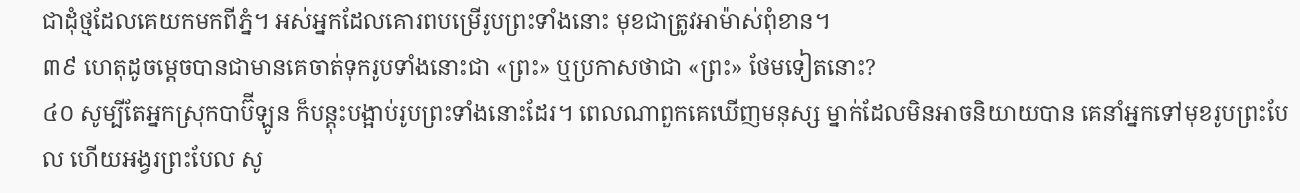ជាដុំថ្មដែលគេយកមកពីភ្នំ។ អស់អ្នកដែលគោរពបម្រើរូបព្រះទាំងនោះ មុខជាត្រូវអាម៉ាស់ពុំខាន។
៣៩ ហេតុដូចម្ដេចបានជាមានគេចាត់ទុករូបទាំងនោះជា «ព្រះ» ឬប្រកាសថាជា «ព្រះ» ថែមទៀតនោះ?
៤០ សូម្បីតែអ្នកស្រុកបាប៊ីឡូន ក៏បន្តុះបង្អាប់រូបព្រះទាំងនោះដែរ។ ពេលណាពួកគេឃើញមនុស្ស ម្នាក់ដែលមិនអាចនិយាយបាន គេនាំអ្នកទៅមុខរូបព្រះបែល ហើយអង្វរព្រះបែល សូ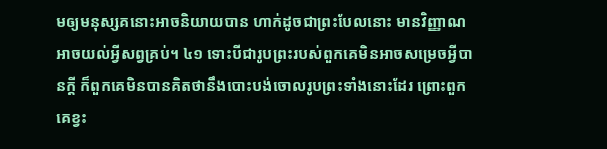មឲ្យមនុស្សគនោះអាចនិយាយបាន ហាក់ដូចជាព្រះបែលនោះ មានវិញ្ញាណអាចយល់អ្វីសព្វគ្រប់។ ៤១ ទោះបីជារូបព្រះរបស់ពួកគេមិនអាចសម្រេចអ្វីបានក្តី ក៏ពួកគេមិនបានគិតថានឹងបោះបង់ចោលរូបព្រះទាំងនោះដែរ ព្រោះពួកគេខ្វះ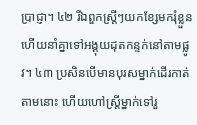ប្រាជ្ញា។ ៤២ រីឯពួកស្ត្រីៗយកខ្សែមករុំខ្លួន ហើយនាំគ្នាទៅអង្គុយដុតកន្ទក់នៅតាមផ្លូវ។ ៤៣ ប្រសិនបើមានបុរសម្នាក់ដើរកាត់តាមនោះ ហើយហៅស្ត្រីម្នាក់ទៅរួ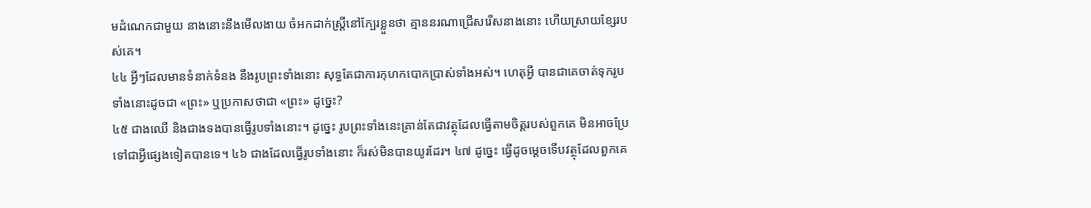មដំណេកជាមួយ នាងនោះនឹងមើលងាយ ចំអកដាក់ស្ត្រីនៅក្បែរខ្លួនថា គ្មាននរណាជ្រើសរើសនាងនោះ ហើយស្រាយខ្សែរបស់គេ។
៤៤ អ្វីៗដែលមានទំនាក់ទំនង នឹងរូបព្រះទាំងនោះ សុទ្ធតែជាការកុហកបោកប្រាស់ទាំងអស់។ ហេតុអ្វី បានជាគេចាត់ទុករូបទាំងនោះដូចជា «ព្រះ» ឬប្រកាសថាជា «ព្រះ» ដូច្នេះ?
៤៥ ជាងឈើ និងជាងទងបានធ្វើរូបទាំងនោះ។ ដូច្នេះ រូបព្រះទាំងនេះគ្រាន់តែជាវត្ថុដែលធ្វើតាមចិត្តរបស់ពួកគេ មិនអាចប្រែទៅជាអ្វីផ្សេងទៀតបានទេ។ ៤៦ ជាងដែលធ្វើរូបទាំងនោះ ក៏រស់មិនបានយូរដែរ។ ៤៧ ដូច្នេះ ធ្វើដូចម្ដេចទើបវត្ថុដែលពួកគេ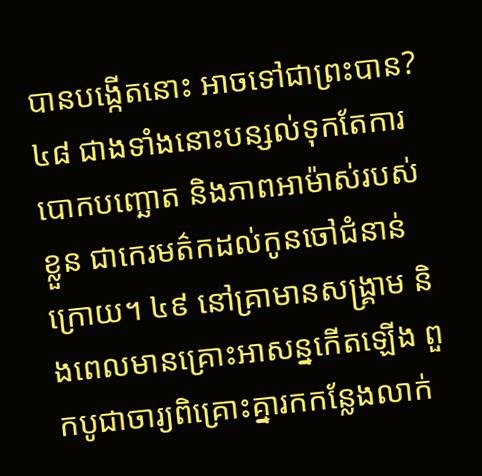បានបង្កើតនោះ អាចទៅជាព្រះបាន? ៤៨ ជាងទាំងនោះបន្សល់ទុកតែការបោកបញ្ឆោត និងភាពអាម៉ាស់របស់ខ្លួន ជាកេរមត៌កដល់កូនចៅជំនាន់ក្រោយ។ ៤៩ នៅគ្រាមានសង្គ្រាម និងពេលមានគ្រោះអាសន្នកើតឡើង ពួកបូជាចារ្យពិគ្រោះគ្នារកកន្លែងលាក់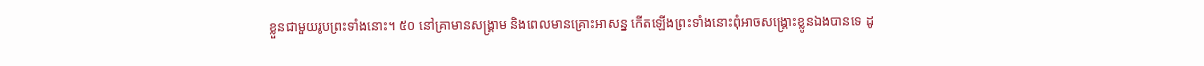ខ្លួនជាមួយរូបព្រះទាំងនោះ។ ៥០ នៅគ្រាមានសង្គ្រាម និងពេលមានគ្រោះអាសន្ន កើតឡើងព្រះទាំងនោះពុំអាចសង្គ្រោះខ្លូនឯងបានទេ ដូ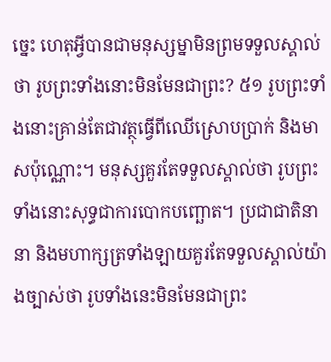ច្នេះ ហេតុអ្វីបានជាមនុស្សម្នាមិនព្រមទទួលស្គាល់ថា រូបព្រះទាំងនោះមិនមែនជាព្រះ? ៥១ រូបព្រះទាំងនោះគ្រាន់តែជាវត្ថុធ្វើពីឈើស្រោបប្រាក់ និងមាសប៉ុណ្ណោះ។ មនុស្សគួរតែទទួលស្គាល់ថា រូបព្រះទាំងនោះសុទ្ធជាការបោកបញ្ឆោត។ ប្រជាជាតិនានា និងមហាក្សត្រទាំងឡាយគួរតែទទួលស្គាល់យ៉ាងច្បាស់ថា រូបទាំងនេះមិនមែនជាព្រះ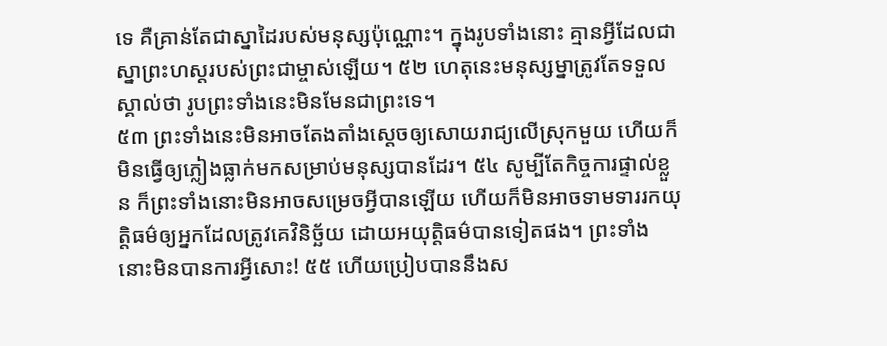ទេ គឺគ្រាន់តែជាស្នាដៃរបស់មនុស្សប៉ុណ្ណោះ។ ក្នុងរូបទាំងនោះ គ្មានអ្វីដែលជាស្នាព្រះហស្តរបស់ព្រះជាម្ចាស់ឡើយ។ ៥២ ហេតុនេះមនុស្សម្នាត្រូវតែទទួលស្គាល់ថា រូបព្រះទាំងនេះមិនមែនជាព្រះទេ។
៥៣ ព្រះទាំងនេះមិនអាចតែងតាំងស្ដេចឲ្យសោយរាជ្យលើស្រុកមួយ ហើយក៏មិនធ្វើឲ្យភ្លៀងធ្លាក់មកសម្រាប់មនុស្សបានដែរ។ ៥៤ សូម្បីតែកិច្ចការផ្ទាល់ខ្លួន ក៏ព្រះទាំងនោះមិនអាចសម្រេចអ្វីបានឡើយ ហើយក៏មិនអាចទាមទាររកយុត្តិធម៌ឲ្យអ្នកដែលត្រូវគេវិនិច្ឆ័យ ដោយអយុត្តិធម៌បានទៀតផង។ ព្រះទាំងនោះមិនបានការអ្វីសោះ! ៥៥ ហើយប្រៀបបាននឹងស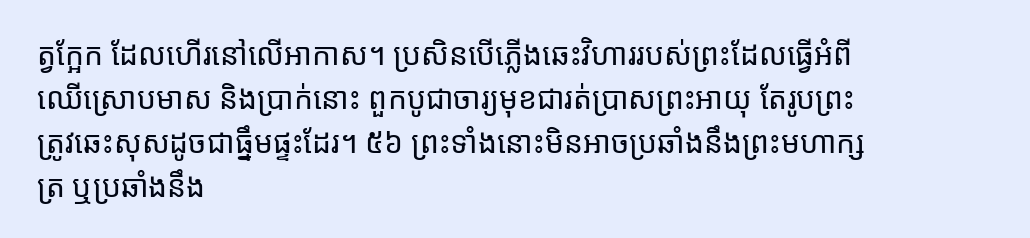ត្វក្អែក ដែលហើរនៅលើអាកាស។ ប្រសិនបើភ្លើងឆេះវិហាររបស់ព្រះដែលធ្វើអំពីឈើស្រោបមាស និងប្រាក់នោះ ពួកបូជាចារ្យមុខជារត់ប្រាសព្រះអាយុ តែរូបព្រះត្រូវឆេះសុសដូចជាធ្នឹមផ្ទះដែរ។ ៥៦ ព្រះទាំងនោះមិនអាចប្រឆាំងនឹងព្រះមហាក្សត្រ ឬប្រឆាំងនឹង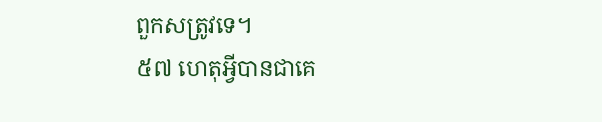ពួកសត្រូវទេ។
៥៧ ហេតុអ្វីបានជាគេ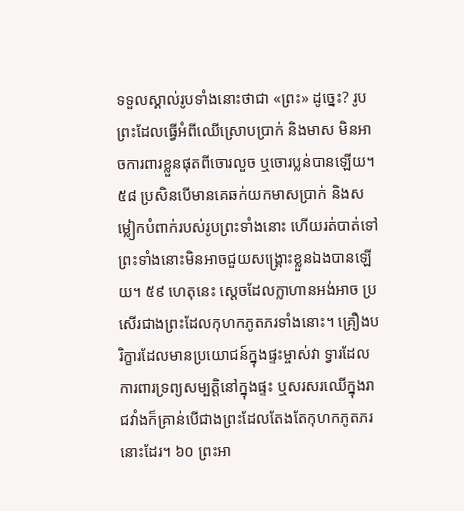ទទួលស្គាល់រូបទាំងនោះថាជា «ព្រះ» ដូច្នេះ? រូបព្រះដែលធ្វើអំពីឈើស្រោបប្រាក់ និងមាស មិនអាចការពារខ្លួនផុតពីចោរលួច ឬចោរប្លន់បានឡើយ។ ៥៨ ប្រសិនបើមានគេឆក់យកមាសប្រាក់ និងសម្លៀកបំពាក់របស់រូបព្រះទាំងនោះ ហើយរត់បាត់ទៅ ព្រះទាំងនោះមិនអាចជួយសង្គ្រោះខ្លួនឯងបានឡើយ។ ៥៩ ហេតុនេះ ស្ដេចដែលក្លាហានអង់អាច ប្រសើរជាងព្រះដែលកុហកភូតភរទាំងនោះ។ គ្រឿងបរិក្ខារដែលមានប្រយោជន៍ក្នុងផ្ទះម្ចាស់វា ទ្វារដែលការពារទ្រព្យសម្បត្តិនៅក្នុងផ្ទះ ឬសរសរឈើក្នុងរាជវាំងក៏គ្រាន់បើជាងព្រះដែលតែងតែកុហកភូតភរនោះដែរ។ ៦០ ព្រះអា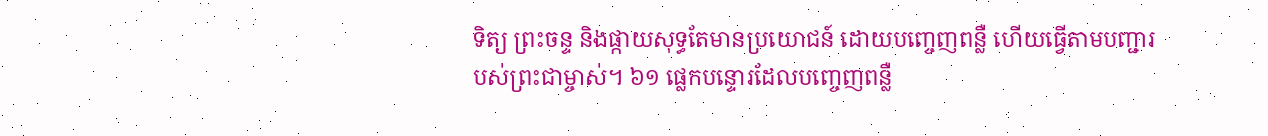ទិត្យ ព្រះចន្ទ និងផ្កាយសុទ្ធតែមានប្រយោជន៍ ដោយបញ្ចេញពន្លឺ ហើយធ្វើតាមបញ្ជារបស់ព្រះជាម្ចាស់។ ៦១ ផ្លេកបន្ទោរដែលបញ្ចេញពន្លឺ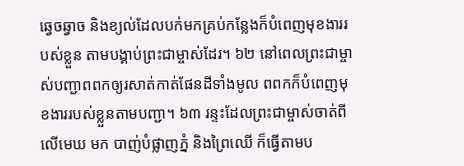ឆ្វេចឆ្វាច និងខ្យល់ដែលបក់មកគ្រប់កន្លែងក៏បំពេញមុខងាររបស់ខ្លួន តាមបង្គាប់ព្រះជាម្ចាស់ដែរ។ ៦២ នៅពេលព្រះជាម្ចាស់បញ្ជាពពកឲ្យរសាត់កាត់ផែនដីទាំងមូល ពពកក៏បំពេញមុខងាររបស់ខ្លួនតាមបញ្ជា។ ៦៣ រន្ទះដែលព្រះជាម្ចាស់ចាត់ពីលើមេឃ មក បាញ់បំផ្លាញភ្នំ និងព្រៃឈើ ក៏ធ្វើតាមប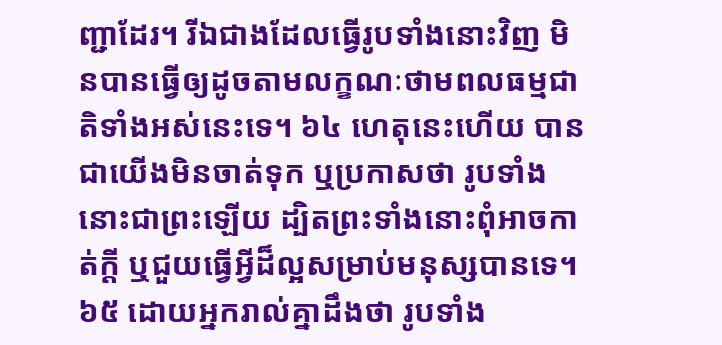ញ្ជាដែរ។ រីឯជាងដែលធ្វើរូបទាំងនោះវិញ មិនបានធ្វើឲ្យដូចតាមលក្ខណៈថាមពលធម្មជាតិទាំងអស់នេះទេ។ ៦៤ ហេតុនេះហើយ បានជាយើងមិនចាត់ទុក ឬប្រកាសថា រូបទាំងនោះជាព្រះឡើយ ដ្បិតព្រះទាំងនោះពុំអាចកាត់ក្ដី ឬជួយធ្វើអ្វីដ៏ល្អសម្រាប់មនុស្សបានទេ។ ៦៥ ដោយអ្នករាល់គ្នាដឹងថា រូបទាំង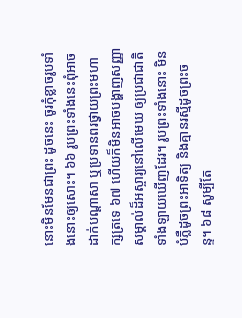នោះមិនមែនជាព្រះ ដូចនេះ ចូរកុំខ្លាចរូបទាំងនោះឲ្យសោះ។ ៦៦ រូបព្រះទាំងនេះពុំអាចដាក់បណ្ដាសា ឬប្រទានពរថ្វាយព្រះមហាក្សត្រទេ ៦៧ ហើយក៏មិនអាចបង្ហាញសញ្ញាសម្គាល់ដ៏អស្ចារ្យនៅលើមេឃ ឲ្យប្រជាជាតិទាំងឡាយឃើញដែរ។ រូបព្រះទាំងនោះ មិនបំភ្លឺដូចព្រះអាទិត្យ និងគ្មានរស្មីដូចព្រះចន្ទ។ ៦៨ សូម្បីតែ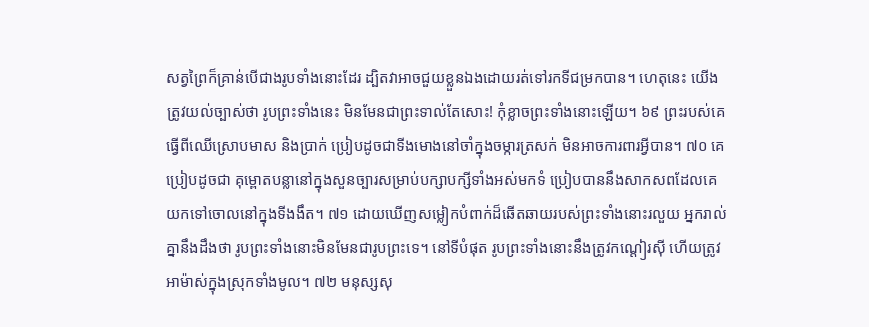សត្វព្រៃក៏គ្រាន់បើជាងរូបទាំងនោះដែរ ដ្បិតវាអាចជួយខ្លួនឯងដោយរត់ទៅរកទីជម្រកបាន។ ហេតុនេះ យើងត្រូវយល់ច្បាស់ថា រូបព្រះទាំងនេះ មិនមែនជាព្រះទាល់តែសោះ! កុំខ្លាចព្រះទាំងនោះឡើយ។ ៦៩ ព្រះរបស់គេធ្វើពីឈើស្រោបមាស និងប្រាក់ ប្រៀបដូចជាទីងមោងនៅចាំក្នុងចម្ការត្រសក់ មិនអាចការពារអ្វីបាន។ ៧០ គេប្រៀបដូចជា គុម្ពោតបន្លានៅក្នុងសួនច្បារសម្រាប់បក្សាបក្សីទាំងអស់មកទំ ប្រៀបបាននឹងសាកសពដែលគេ យកទៅចោលនៅក្នុងទីងងឹត។ ៧១ ដោយឃើញសម្លៀកបំពាក់ដ៏ឆើតឆាយរបស់ព្រះទាំងនោះរលួយ អ្នករាល់គ្នានឹងដឹងថា រូបព្រះទាំងនោះមិនមែនជារូបព្រះទេ។ នៅទីបំផុត រូបព្រះទាំងនោះនឹងត្រូវកណ្តៀរស៊ី ហើយត្រូវអាម៉ាស់ក្នុងស្រុកទាំងមូល។ ៧២ មនុស្សសុ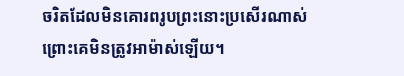ចរិតដែលមិនគោរពរូបព្រះនោះប្រសើរណាស់ ព្រោះគេមិនត្រូវអាម៉ាស់ឡើយ។